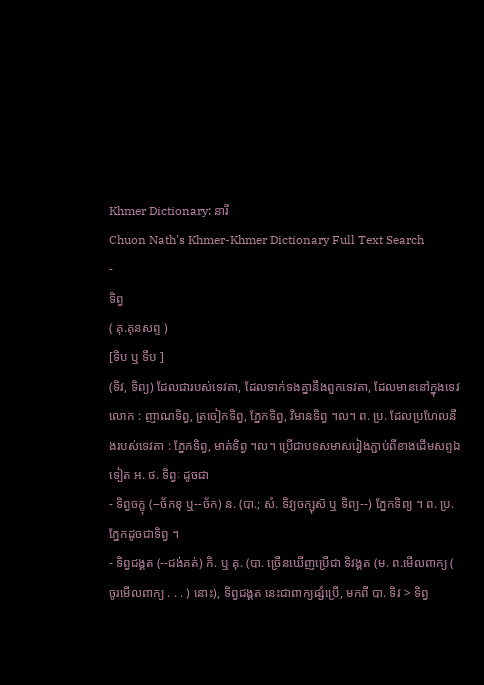Khmer Dictionary: នារី
Chuon Nath's Khmer-Khmer Dictionary Full Text Search
-
ទិព្វ
( គុ.គុនសព្ទ )
[ទិប ឬ ទឹប ]
(ទិវ, ទិព្យ) ដែលជារបស់ទេវតា, ដែលទាក់ទងគ្នានឹងពួកទេវតា, ដែលមាននៅក្នុងទេវលោក : ញាណទិព្វ, ត្រចៀកទិព្វ, ភ្នែកទិព្វ, វិមានទិព្វ ។ល។ ព. ប្រ. ដែលប្រហែលនឹងរបស់ទេវតា : ភ្នែកទិព្វ, មាត់ទិព្វ ។ល។ ប្រើជាបទសមាសរៀងភ្ជាប់ពីខាងដើមសព្ទឯទៀត អ. ថ. ទិព្វៈ ដូចជា
- ទិព្វចក្ខុ (--ច័កខុ ឬ--ច័ក) ន. (បា.; សំ. ទិវ្យចក្សុស៑ ឬ ទិព្យ--) ភ្នែកទិព្យ ។ ព. ប្រ. ភ្នែកដូចជាទិព្វ ។
- ទិព្វជង្គត (--ជង់គត់) កិ. ឬ គុ. (បា. ច្រើនឃើញប្រើជា ទិវង្គត (ម. ព.មើលពាក្យ ( ចូរមើលពាក្យ . . . ) នោះ), ទិព្វជង្គត នេះជាពាក្យផ្សំប្រើ, មកពី បា. ទិវ > ទិព្វ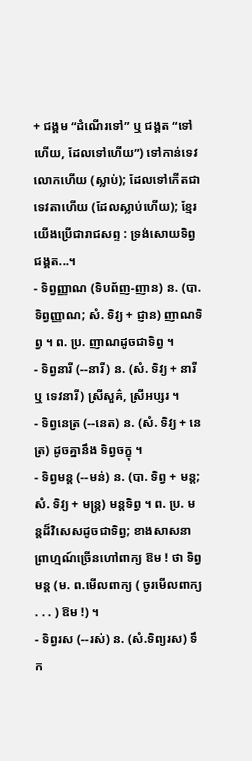+ ជង្គម “ដំណើរទៅ” ឬ ជង្គត “ទៅហើយ, ដែលទៅហើយ”) ទៅកាន់ទេវលោកហើយ (ស្លាប់); ដែលទៅកើតជាទេវតាហើយ (ដែលស្លាប់ហើយ); ខ្មែរយើងប្រើជារាជសព្ទ : ទ្រង់សោយទិព្វជង្គត...។
- ទិព្វញ្ញាណ (ទិបព័ញ-ញាន) ន. (បា. ទិព្វញ្ញាណ; សំ. ទិវ្យ + ជ្ញាន) ញាណទិព្វ ។ ព. ប្រ. ញាណដូចជាទិព្វ ។
- ទិព្វនារី (--នារី) ន. (សំ. ទិវ្យ + នារី ឬ ទេវនារី) ស្រីសួគ៌, ស្រីអប្សរ ។
- ទិព្វនេត្រ (--នេត) ន. (សំ. ទិវ្យ + នេត្រ) ដូចគ្នានឹង ទិព្វចក្ខុ ។
- ទិព្វមន្ត (--មន់) ន. (បា. ទិព្វ + មន្ត; សំ. ទិវ្យ + មន្ត្រ) មន្តទិព្វ ។ ព. ប្រ. មន្តដ៏វិសេសដូចជាទិព្វ; ខាងសាសនាព្រាហ្មណ៍ច្រើនហៅពាក្យ ឱម ! ថា ទិព្វមន្ត (ម. ព.មើលពាក្យ ( ចូរមើលពាក្យ . . . ) ឱម !) ។
- ទិព្វរស (--រស់) ន. (សំ.ទិព្យរស) ទឹក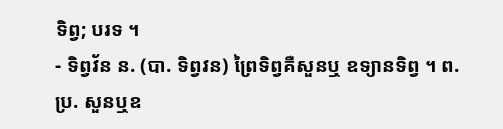ទិព្វ; បរទ ។
- ទិព្វវ័ន ន. (បា. ទិព្វវន) ព្រៃទិព្វគឺសួនឬ ឧទ្យានទិព្វ ។ ព. ប្រ. សួនឬឧ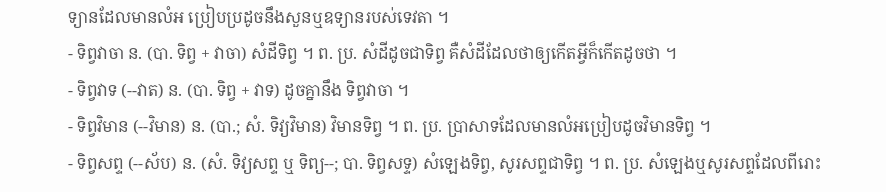ទ្យានដែលមានលំអ ប្រៀបប្រដូចនឹងសួនឬឧទ្យានរបស់ទេវតា ។
- ទិព្វវាចា ន. (បា. ទិព្វ + វាចា) សំដីទិព្វ ។ ព. ប្រ. សំដីដូចជាទិព្វ គឺសំដីដែលថាឲ្យកើតអ្វីក៏កើតដូចថា ។
- ទិព្វវាទ (--វាត) ន. (បា. ទិព្វ + វាទ) ដូចគ្នានឹង ទិព្វវាចា ។
- ទិព្វវិមាន (--វិមាន) ន. (បា.; សំ. ទិវ្យវិមាន) វិមានទិព្វ ។ ព. ប្រ. ប្រាសាទដែលមានលំអប្រៀបដូចវិមានទិព្វ ។
- ទិព្វសព្ទ (--ស័ប) ន. (សំ. ទិវ្យសព្ទ ឬ ទិព្យ--; បា. ទិព្វសទ្ទ) សំឡេងទិព្វ, សូរសព្ទជាទិព្វ ។ ព. ប្រ. សំឡេងឬសូរសព្ទដែលពីរោះ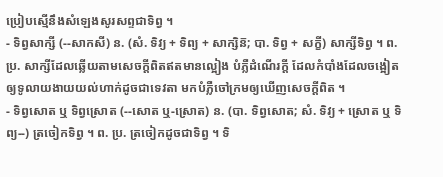ប្រៀបស្មើនឹងសំឡេងសូរសព្ទជាទិព្វ ។
- ទិព្វសាក្សី (--សាកសី) ន. (សំ. ទិវ្យ + ទិព្យ + សាក្សិន៑; បា. ទិព្វ + សក្ខី) សាក្សីទិព្វ ។ ព. ប្រ. សាក្សីដែលឆ្លើយតាមសេចក្ដីពិតឥតមានល្អៀង បំភ្លឺដំណើរក្ដី ដែលកំបាំងដែលចង្អៀតឲ្យទូលាយងាយយល់ហាក់ដូចជាទេវតា មកបំភ្លឺចៅក្រមឲ្យឃើញសេចក្ដីពិត ។
- ទិព្វសោត ឬ ទិព្វស្រោត (--សោត ឬ-ស្រោត) ន. (បា. ទិព្វសោត; សំ. ទិវ្យ + ស្រោត ឬ ទិព្យ--) ត្រចៀកទិព្វ ។ ព. ប្រ. ត្រចៀកដូចជាទិព្វ ។ ទិ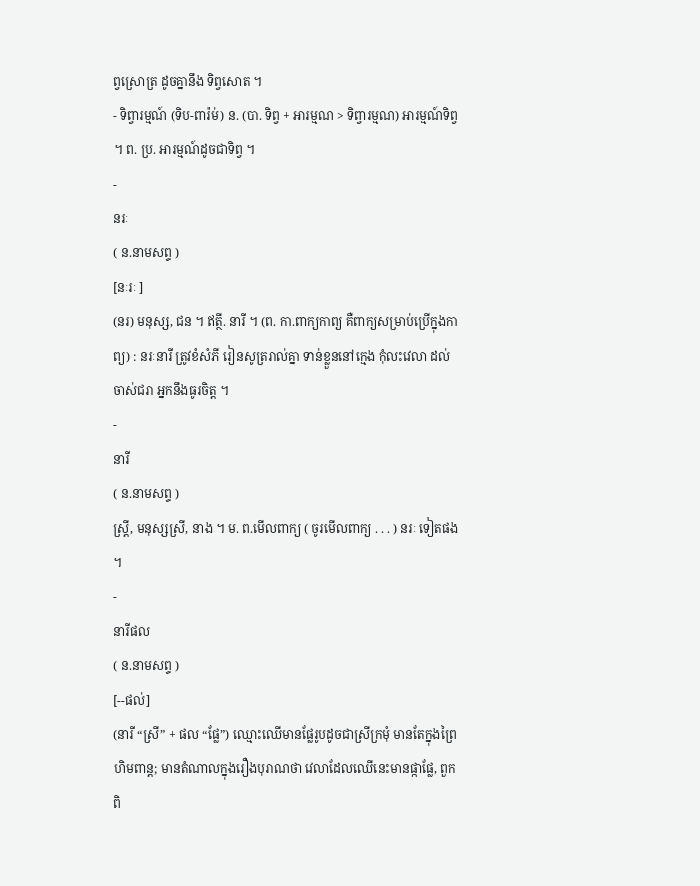ព្វស្រោត្រ ដូចគ្នានឹង ទិព្វសោត ។
- ទិព្វារម្មណ៍ (ទិប-ពារ៉ម់) ន. (បា. ទិព្វ + អារម្មណ > ទិព្វារម្មណ) អារម្មណ៍ទិព្វ ។ ព. ប្រ. អារម្មណ៍ដូចជាទិព្វ ។
-
នរៈ
( ន.នាមសព្ទ )
[នៈរៈ ]
(នរ) មនុស្ស, ជន ។ ឥត្ថី. នារី ។ (ព. កា.ពាក្យកាព្យ គឺពាក្យសម្រាប់ប្រើក្នុងកាព្យ) : នរៈនារី ត្រូវខំសំភី រៀនសូត្ររាល់គ្នា ទាន់ខ្លួននៅក្មេង កុំលះវេលា ដល់ចាស់ជរា អ្នកនឹងធូរចិត្ត ។
-
នារី
( ន.នាមសព្ទ )
ស្ត្រី, មនុស្សស្រី, នាង ។ ម. ព.មើលពាក្យ ( ចូរមើលពាក្យ . . . ) នរៈ ទៀតផង ។
-
នារីផល
( ន.នាមសព្ទ )
[--ផល់]
(នារី “ស្រី” + ផល “ផ្លែ”) ឈ្មោះឈើមានផ្លែរូបដូចជាស្រីក្រមុំ មានតែក្នុងព្រៃហិមពាន្ត; មានតំណាលក្នុងរឿងបុរាណថា វេលាដែលឈើនេះមានផ្កាផ្លែ, ពួកពិ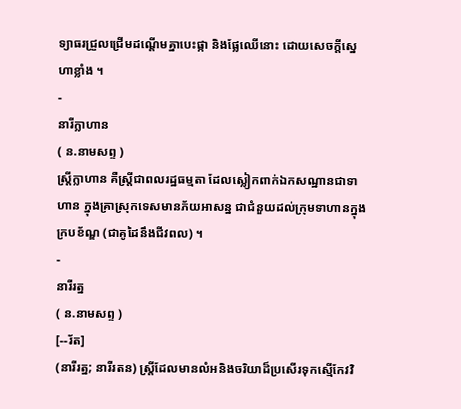ទ្យាធរជ្រួលជ្រើមដណ្ដើមគ្នាបេះផ្កា និងផ្លែឈើនោះ ដោយសេចក្ដីស្នេហាខ្លាំង ។
-
នារីក្លាហាន
( ន.នាមសព្ទ )
ស្ត្រីក្លាហាន គឺស្រ្តីជាពលរដ្ឋធម្មតា ដែលស្លៀកពាក់ឯកសណ្ឋានជាទាហាន ក្នុងគ្រាស្រុកទេសមានភ័យអាសន្ន ជាជំនួយដល់ក្រុមទាហានក្នុងក្របខ័ណ្ឌ (ជាគូដៃនឹងជីវពល) ។
-
នារីរត្ន
( ន.នាមសព្ទ )
[--រ័ត]
(នារីរត្ន; នារីរតន) ស្ត្រីដែលមានលំអនិងចរិយាដ៏ប្រសើរទុកស្មើកែវវិ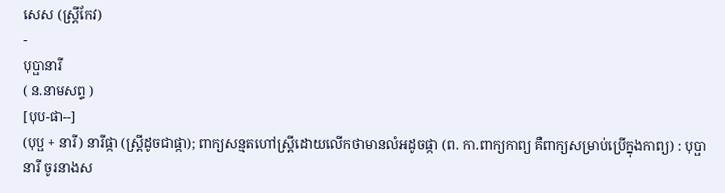សេស (ស្រី្តកែវ)
-
បុប្ផានារី
( ន.នាមសព្ទ )
[បុប-ផា--]
(បុប្ផ + នារី) នារីផ្កា (ស្ត្រីដូចជាផ្កា); ពាក្យសន្មតហៅស្ត្រីដោយលើកថាមានលំអដូចផ្កា (ព. កា.ពាក្យកាព្យ គឺពាក្យសម្រាប់ប្រើក្នុងកាព្យ) : បុប្ផានារី ចូរនាងស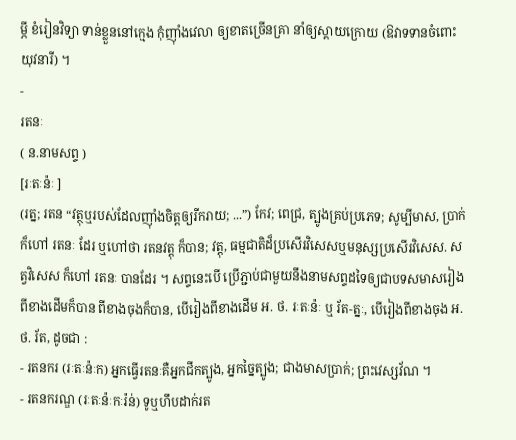ម្ភី ខំរៀនវិទ្យា ទាន់ខ្លួននៅក្មេង កុំញ៉ាំងវេលា ឲ្យខាតច្រើនគ្រា នាំឲ្យស្ដាយក្រោយ (ឱវាទទានចំពោះយុវនារី) ។
-
រតនៈ
( ន.នាមសព្ទ )
[រៈតៈន៉ៈ ]
(រត្ន; រតន “វត្ថុឬរបស់ដែលញ៉ាំងចិត្តឲ្យរីករាយ; ...”) កែវ; ពេជ្រ, ត្បូងគ្រប់ប្រភេទ; សូម្បីមាស, ប្រាក់ក៏ហៅ រតនៈ ដែរ ឬហៅថា រតនវត្តុ ក៏បាន; វត្តុ, ធម្មជាតិដ៏ប្រសើរវិសេសឬមនុស្សប្រសើរវិសេស. សត្វវិសេស ក៏ហៅ រតនៈ បានដែរ ។ សព្ទនេះបើ ប្រើភ្ជាប់ជាមួយនឹងនាមសព្ទដទៃឲ្យជាបទសមាសរៀងពីខាងដើមក៏បាន ពីខាងចុងក៏បាន, បើរៀងពីខាងដើម អ. ថ. រៈតៈន៉ៈ ឬ រ័ត-ត្នៈ, បើរៀងពីខាងចុង អ. ថ. រ័ត, ដូចជា :
- រតនករ (រៈតៈន៉ៈក) អ្នកធ្វើរតនៈគឺអ្នកជីកត្បូង, អ្នកច្នៃត្បូង; ជាងមាសប្រាក់; ព្រះវេស្សវ័ណ ។
- រតនករណ្ឌ (រៈតៈន៉ៈកៈរ៉ន់) ទូឬហឹបដាក់រត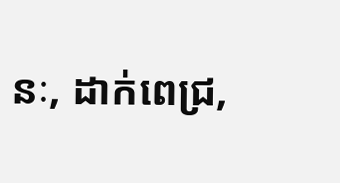នៈ, ដាក់ពេជ្រ,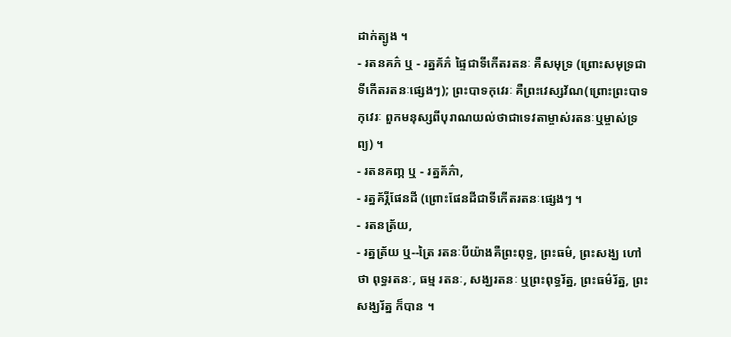ដាក់ត្បូង ។
- រតនគភ៌ ឬ - រត្នគ័ភ៌ ផ្ទៃជាទីកើតរតនៈ គឺសមុទ្រ (ព្រោះសមុទ្រជាទីកើតរតនៈផេ្សងៗ); ព្រះបាទកុវេរៈ គឺព្រះវេស្សវ័ណ(ព្រោះព្រះបាទកុវេរៈ ពួកមនុស្សពីបុរាណយល់ថាជាទេវតាម្ចាស់រតនៈឬម្ចាស់ទ្រព្យ) ។
- រតនគញ្ភ ឬ - រត្នគ័ភ៌ា,
- រត្នគ័រ្ភីផែនដី (ព្រោះផែនដីជាទីកើតរតនៈផ្សេងៗ ។
- រតនត្រ័យ,
- រត្នត្រ័យ ឬ--ត្រៃ រតនៈបីយ៉ាងគឺព្រះពុទ្ធ, ព្រះធម៌, ព្រះសង្ឃ ហៅថា ពុទ្ធរតនៈ, ធម្ម រតនៈ, សង្ឃរតនៈ ឬព្រះពុទ្ធរ័ត្ន, ព្រះធម៌រ័ត្ន, ព្រះសង្ឃរ័ត្ន ក៏បាន ។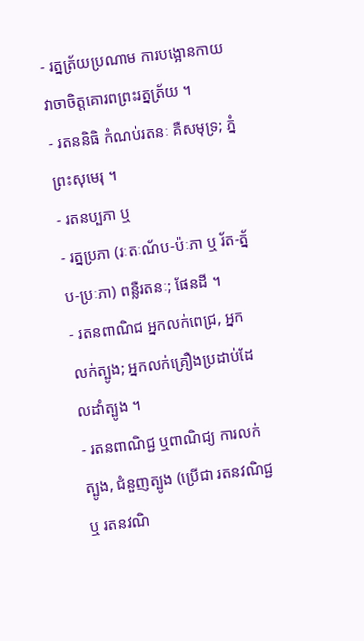- រត្នត្រ័យប្រណាម ការបង្អោនកាយវាចាចិត្តគោរពព្រះរត្នត្រ័យ ។
- រតននិធិ កំណប់រតនៈ គឺសមុទ្រ; ភ្នំព្រះសុមេរុ ។
- រតនប្បភា ឬ
- រត្នប្រភា (រៈតៈណ័ប-ប៉ៈភា ឬ រ័ត-ត្ន័ប-ប្រៈភា) ពន្លឺរតនៈ; ផែនដី ។
- រតនពាណិជ អ្នកលក់ពេជ្រ, អ្នកលក់ត្បូង; អ្នកលក់គ្រឿងប្រដាប់ដែលដាំត្បូង ។
- រតនពាណិជ្ជ ឬពាណិជ្យ ការលក់ត្បូង, ជំនួញត្បូង (ប្រើជា រតនវណិជ្ជ ឬ រតនវណិ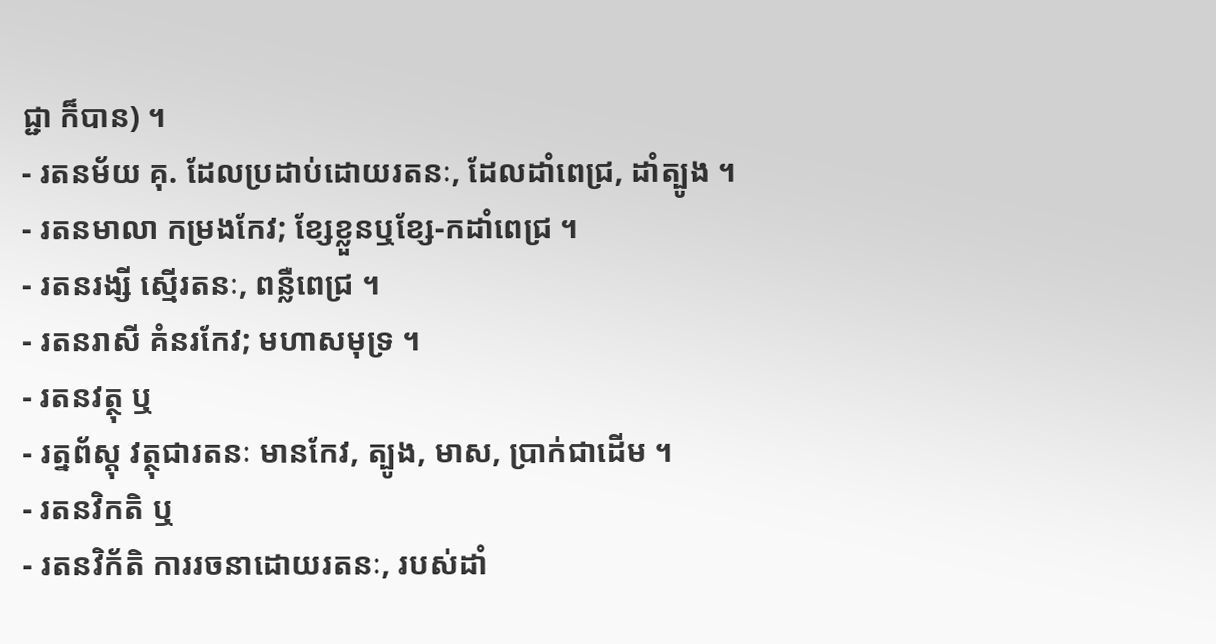ជ្ជា ក៏បាន) ។
- រតនម័យ គុ. ដែលប្រដាប់ដោយរតនៈ, ដែលដាំពេជ្រ, ដាំត្បូង ។
- រតនមាលា កម្រងកែវ; ខ្សែខ្លួនឬខ្សែ-កដាំពេជ្រ ។
- រតនរង្សី ស្មើរតនៈ, ពន្លឺពេជ្រ ។
- រតនរាសី គំនរកែវ; មហាសមុទ្រ ។
- រតនវត្ថុ ឬ
- រត្នព័ស្តុ វត្ថុជារតនៈ មានកែវ, ត្បូង, មាស, ប្រាក់ជាដើម ។
- រតនវិកតិ ឬ
- រតនវិក័តិ ការរចនាដោយរតនៈ, របស់ដាំ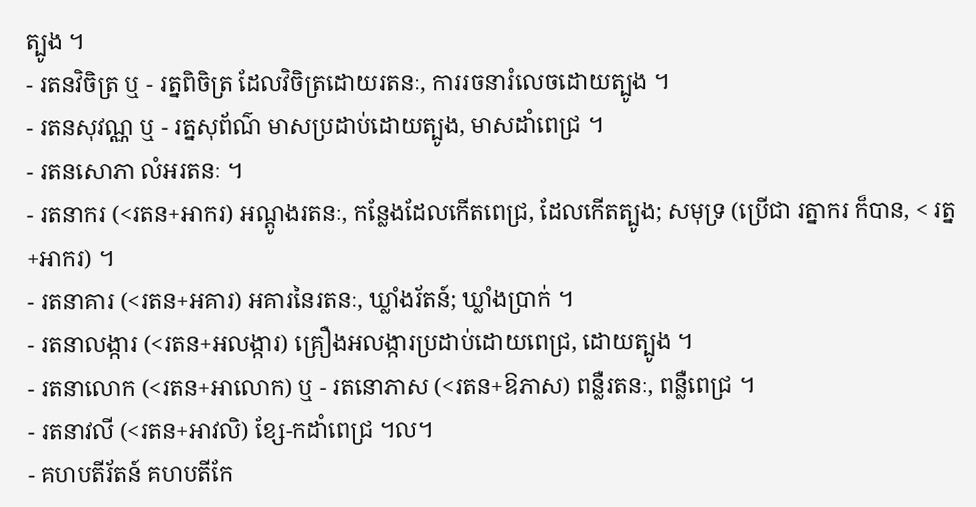ត្បូង ។
- រតនវិចិត្រ ឬ - រត្នពិចិត្រ ដែលវិចិត្រដោយរតនៈ, ការរចនារំលេចដោយត្បូង ។
- រតនសុវណ្ណ ឬ - រត្នសុព័ណ៌ មាសប្រដាប់ដោយត្បូង, មាសដាំពេជ្រ ។
- រតនសោភា លំអរតនៈ ។
- រតនាករ (<រតន+អាករ) អណ្តូងរតនៈ, កន្លែងដែលកើតពេជ្រ, ដែលកើតត្បូង; សមុទ្រ (ប្រើជា រត្នាករ ក៏បាន, < រត្ន+អាករ) ។
- រតនាគារ (<រតន+អគារ) អគារនៃរតនៈ, ឃ្លាំងរ័តន៍; ឃ្លាំងប្រាក់ ។
- រតនាលង្ការ (<រតន+អលង្ការ) គ្រឿងអលង្ការប្រដាប់ដោយពេជ្រ, ដោយត្បូង ។
- រតនាលោក (<រតន+អាលោក) ឬ - រតនោភាស (<រតន+ឱភាស) ពន្លឺរតនៈ, ពន្លឺពេជ្រ ។
- រតនាវលី (<រតន+អាវលិ) ខ្សែ-កដាំពេជ្រ ។ល។
- គហបតីរ័តន៍ គហបតីកែ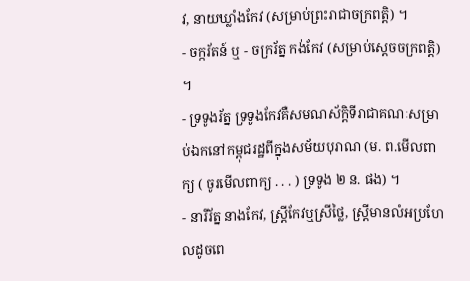វ, នាយឃ្លាំងកែវ (សម្រាប់ព្រះរាជាចក្រពត្តិ) ។
- ចក្ករ័តន៍ ឬ - ចក្ររ័ត្ន កង់កែវ (សម្រាប់ស្ដេចចក្រពត្តិ) ។
- ទ្រទូងរ័ត្ន ទ្រទូងកែវគឺសមណស័ក្តិទីរាជាគណៈសម្រាប់ឯកនៅកម្ពុជរដ្ឋពីក្នុងសម័យបុរាណ (ម. ព.មើលពាក្យ ( ចូរមើលពាក្យ . . . ) ទ្រទូង ២ ន. ផង) ។
- នារីរ័ត្ន នាងកែវ, ស្ត្រីកែវឬស្រីថ្លៃ, ស្ត្រីមានលំអប្រហែលដូចពេ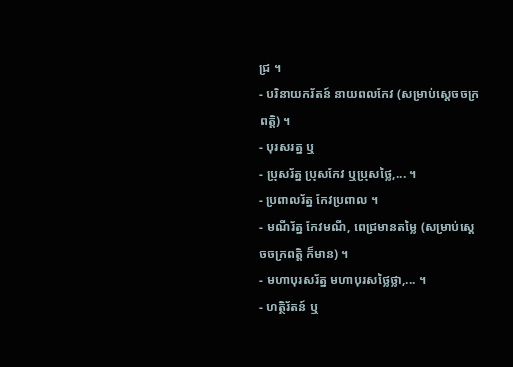ជ្រ ។
- បរិនាយករ័តន៍ នាយពលកែវ (សម្រាប់ស្ដេចចក្រពត្តិ) ។
- បុរសរត្ន ឬ
- ប្រុសរ័ត្ន ប្រុសកែវ ឬប្រុសថ្លៃ,... ។
- ប្រពាលរ័ត្ន កែវប្រពាល ។
- មណីរ័ត្ន កែវមណី, ពេជ្រមានតម្លៃ (សម្រាប់ស្ដេចចក្រពត្តិ ក៏មាន) ។
- មហាបុរសរ័ត្ន មហាបុរសថ្លៃថ្លា,... ។
- ហត្ថិរ័តន៍ ឬ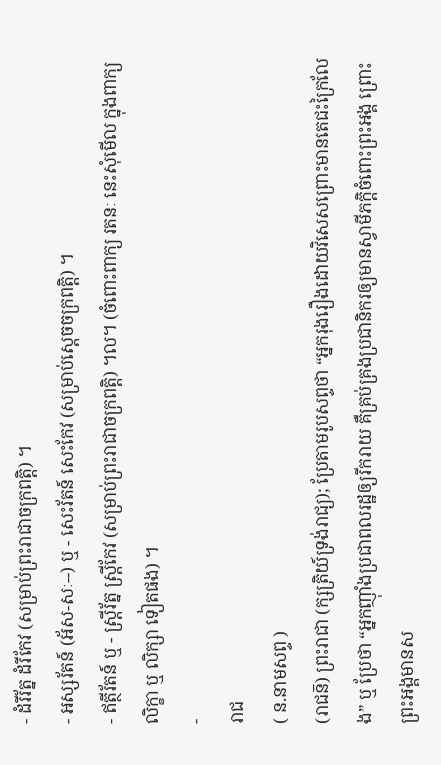- ដំរីរ័ត្ន ដំរីកែវ (សម្រាប់ព្រះរាជាចក្រពត្តិ) ។
- អស្សរ័តន៍ (អ័ស-សៈ--) ឬ - សេះរ័តន៍ សេះកែវ (សម្រាប់ស្ដេចចក្រពត្តិ) ។
- ឥត្ថីរ័តន៍ ឬ - ស្ត្រីរ័ត្ន ស្ត្រីកែវ (សម្រាប់ព្រះរាជាចក្រពត្តិ) ។ល។ (ចំពោះពាក្យ រតនៈ នេះសុំមើល ក្នុងពាក្យ លិក្ខា ឬ លិក្សា ទៀតផង) ។
-
រាជ
( ន.នាមសព្ទ )
(រាជន៑) ព្រះរាជា (ក្សត្រិយ៍ទ្រង់រាជ្យ); ប្រែតាមរូបសព្ទថា “អ្នករុងរឿងដោយវិសេសព្រោះមានតេជះក្រៃលែង” ឬ ប្រែថា “អ្នកញ៉ាំងប្រជាពលរដ្ឋឲ្យរីករាយ គឺគ្រប់គ្រងប្រជានិករឲ្យមានស្វាមីភក្តិចំពោះព្រះអង្គ ព្រោះព្រះអង្គមានស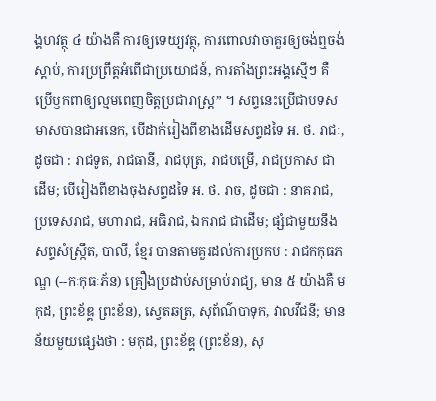ង្គហវត្ថុ ៤ យ៉ាងគឺ ការឲ្យទេយ្យវត្ថុ, ការពោលវាចាគួរឲ្យចង់ឮចង់ស្ដាប់, ការប្រព្រឹត្តអំពើជាប្រយោជន៍, ការតាំងព្រះអង្គស្មើៗ គឺប្រើឫកពាឲ្យល្មមពេញចិត្តប្រជារាស្រ្ត” ។ សព្ទនេះប្រើជាបទសមាសបានជាអនេក, បើដាក់រៀងពីខាងដើមសព្ទដទៃ អ. ថ. រាជៈ, ដូចជា : រាជទូត, រាជធានី, រាជបុត្រ, រាជបម្រើ, រាជប្រកាស ជាដើម; បើរៀងពីខាងចុងសព្ទដទៃ អ. ថ. រាច, ដូចជា : នាគរាជ, ប្រទេសរាជ, មហារាជ, អធិរាជ, ឯករាជ ជាដើម; ផ្សំជាមួយនឹងសព្ទសំស្រ្កឹត, បាលី, ខ្មែរ បានតាមគួរដល់ការប្រកប : រាជកកុធភណ្ឌ (--កៈកុធៈភ័ន) គ្រឿងប្រដាប់សម្រាប់រាជ្យ, មាន ៥ យ៉ាងគឺ មកុដ, ព្រះខ័ឌ្គ ព្រះខ័ន), ស្វេតឆត្រ, សុព័ណ៌បាទុក, វាលវីជនី; មានន័យមួយផ្សេងថា : មកុដ, ព្រះខ័ឌ្គ (ព្រះខ័ន), សុ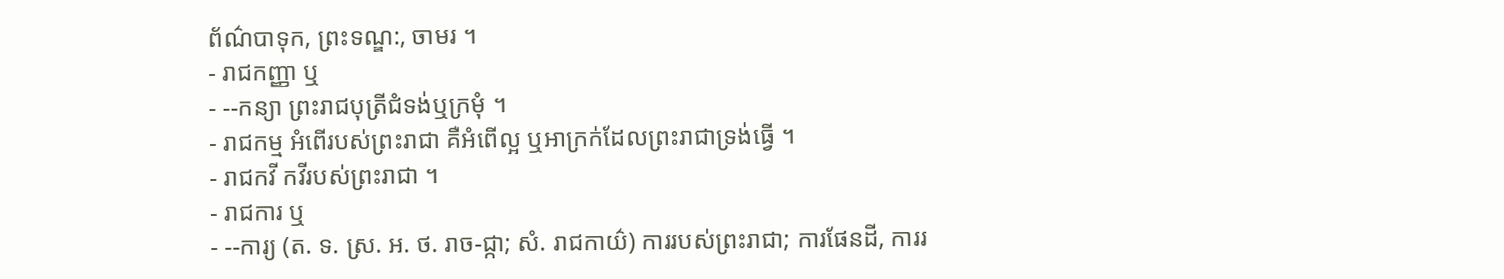ព័ណ៌បាទុក, ព្រះទណ្ឌ:, ចាមរ ។
- រាជកញ្ញា ឬ
- --កន្យា ព្រះរាជបុត្រីជំទង់ឬក្រមុំ ។
- រាជកម្ម អំពើរបស់ព្រះរាជា គឺអំពើល្អ ឬអាក្រក់ដែលព្រះរាជាទ្រង់ធ្វើ ។
- រាជកវី កវីរបស់ព្រះរាជា ។
- រាជការ ឬ
- --ការ្យ (ត. ទ. ស្រ. អ. ថ. រាច-ជ្កា; សំ. រាជកាយ៌) ការរបស់ព្រះរាជា; ការផែនដី, ការរ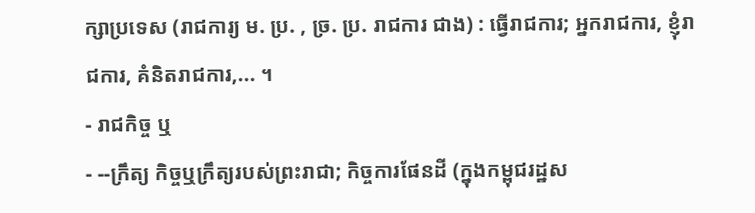ក្សាប្រទេស (រាជការ្យ ម. ប្រ. , ច្រ. ប្រ. រាជការ ជាង) : ធ្វើរាជការ; អ្នករាជការ, ខ្ញុំរាជការ, គំនិតរាជការ,... ។
- រាជកិច្ច ឬ
- --ក្រឹត្យ កិច្ចឬក្រឹត្យរបស់ព្រះរាជា; កិច្ចការផែនដី (ក្នុងកម្ពុជរដ្ឋស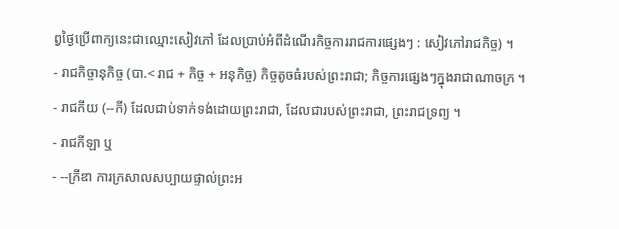ព្វថ្ងៃប្រើពាក្យនេះជាឈ្មោះសៀវភៅ ដែលប្រាប់អំពីដំណើរកិច្ចការរាជការផ្សេងៗ : សៀវភៅរាជកិច្ច) ។
- រាជកិច្ចានុកិច្ច (បា.< រាជ + កិច្ច + អនុកិច្ច) កិច្ចតូចធំរបស់ព្រះរាជា; កិច្ចការផ្សេងៗក្នុងរាជាណាចក្រ ។
- រាជកីយ (--កី) ដែលជាប់ទាក់ទង់ដោយព្រះរាជា, ដែលជារបស់ព្រះរាជា, ព្រះរាជទ្រព្យ ។
- រាជកីឡា ឬ
- --ក្រីឌា ការក្រសាលសប្បាយផ្ទាល់ព្រះអ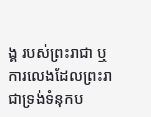ង្គ របស់ព្រះរាជា ឬការលេងដែលព្រះរាជាទ្រង់ទំនុកប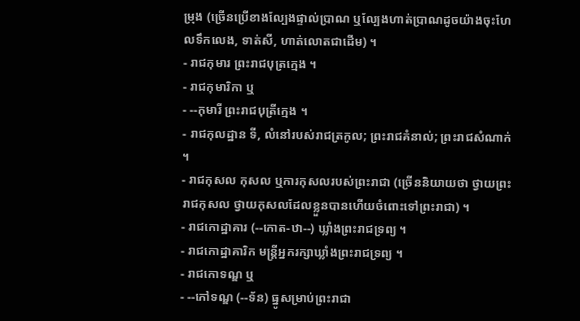ម្រុង (ច្រើនប្រើខាងល្បែងផ្ទាល់ប្រាណ ឬល្បែងហាត់ប្រាណដូចយ៉ាងចុះហែលទឹកលេង, ទាត់សី, ហាត់លោតជាដើម) ។
- រាជកុមារ ព្រះរាជបុត្រក្មេង ។
- រាជកុមារិកា ឬ
- --កុមារី ព្រះរាជបុត្រីក្មេង ។
- រាជកុលដ្ឋាន ទី, លំនៅរបស់រាជត្រកូល; ព្រះរាជគំនាល់; ព្រះរាជសំណាក់ ។
- រាជកុសល កុសល ឬការកុសលរបស់ព្រះរាជា (ច្រើននិយាយថា ថ្វាយព្រះរាជកុសល ថ្វាយកុសលដែលខ្លួនបានហើយចំពោះទៅព្រះរាជា) ។
- រាជកោដ្ឋាគារ (--កោត-ឋា--) ឃ្លាំងព្រះរាជទ្រព្យ ។
- រាជកោដ្ឋាគារិក មន្ត្រីអ្នករក្សាឃ្លាំងព្រះរាជទ្រព្យ ។
- រាជកោទណ្ឌ ឬ
- --កៅទណ្ឌ (--ទ័ន) ធ្នូសម្រាប់ព្រះរាជា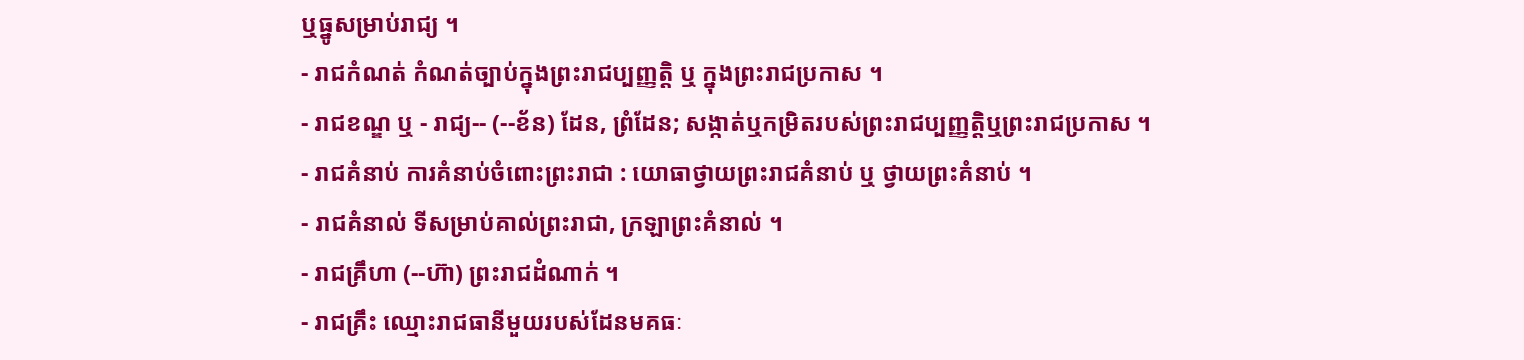ឬធ្នូសម្រាប់រាជ្យ ។
- រាជកំណត់ កំណត់ច្បាប់ក្នុងព្រះរាជប្បញ្ញត្តិ ឬ ក្នុងព្រះរាជប្រកាស ។
- រាជខណ្ឌ ឬ - រាជ្យ-- (--ខ័ន) ដែន, ព្រំដែន; សង្កាត់ឬកម្រិតរបស់ព្រះរាជប្បញ្ញត្តិឬព្រះរាជប្រកាស ។
- រាជគំនាប់ ការគំនាប់ចំពោះព្រះរាជា : យោធាថ្វាយព្រះរាជគំនាប់ ឬ ថ្វាយព្រះគំនាប់ ។
- រាជគំនាល់ ទីសម្រាប់គាល់ព្រះរាជា, ក្រឡាព្រះគំនាល់ ។
- រាជគ្រឹហា (--ហ៊ា) ព្រះរាជដំណាក់ ។
- រាជគ្រឹះ ឈ្មោះរាជធានីមួយរបស់ដែនមគធៈ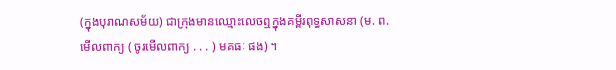(ក្នុងបុរាណសម័យ) ជាក្រុងមានឈ្មោះលេចឮក្នុងគម្ពីរពុទ្ធសាសនា (ម. ព.មើលពាក្យ ( ចូរមើលពាក្យ . . . ) មគធៈ ផង) ។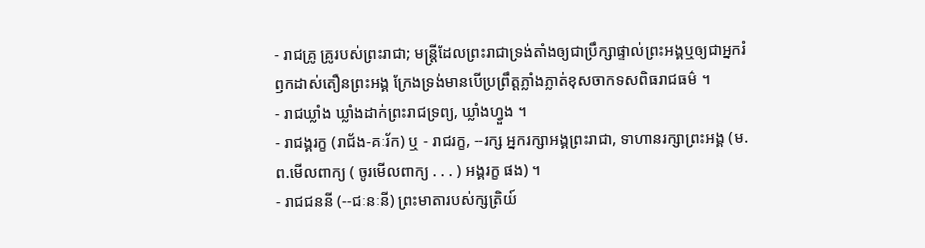- រាជគ្រូ គ្រូរបស់ព្រះរាជា; មន្ត្រីដែលព្រះរាជាទ្រង់តាំងឲ្យជាប្រឹក្សាផ្ទាល់ព្រះអង្គឬឲ្យជាអ្នករំឭកដាស់តឿនព្រះអង្គ ក្រែងទ្រង់មានបើប្រព្រឹត្តភ្លាំងភ្លាត់ខុសចាកទសពិធរាជធម៌ ។
- រាជឃ្លាំង ឃ្លាំងដាក់ព្រះរាជទ្រព្យ, ឃ្លាំងហ្វួង ។
- រាជង្គរក្ខ (រាជ័ង-គៈរ័ក) ឬ - រាជរក្ខ, --រក្ស អ្នករក្សាអង្គព្រះរាជា, ទាហានរក្សាព្រះអង្គ (ម. ព.មើលពាក្យ ( ចូរមើលពាក្យ . . . ) អង្គរក្ខ ផង) ។
- រាជជននី (--ជៈនៈនី) ព្រះមាតារបស់ក្សត្រិយ៍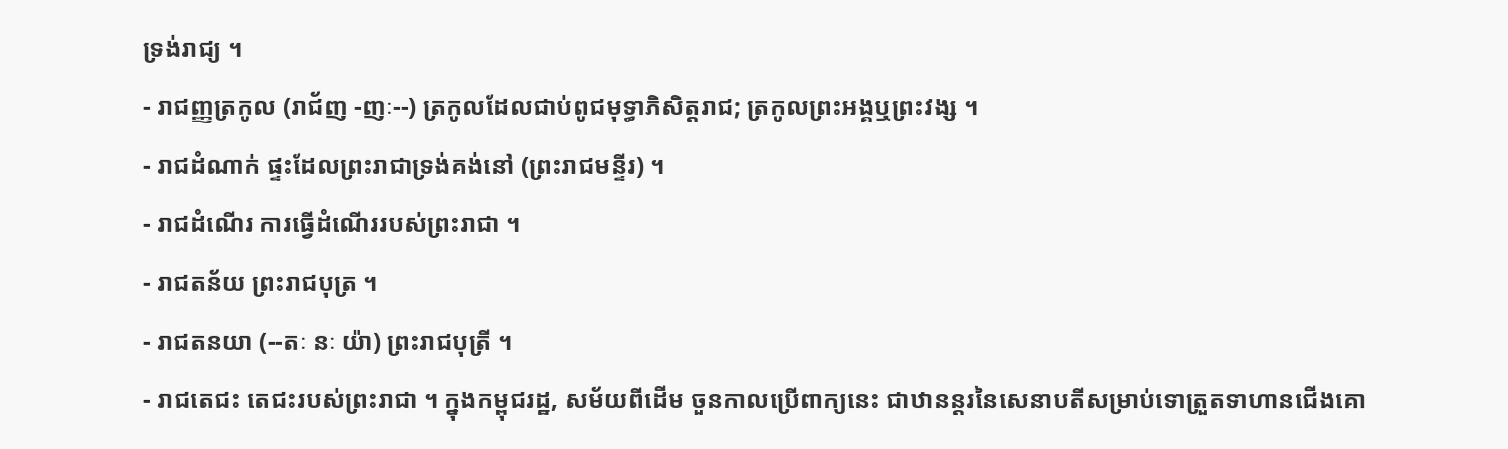ទ្រង់រាជ្យ ។
- រាជញ្ញត្រកូល (រាជ័ញ -ញៈ--) ត្រកូលដែលជាប់ពូជមុទ្ធាភិសិត្តរាជ; ត្រកូលព្រះអង្គឬព្រះវង្ស ។
- រាជដំណាក់ ផ្ទះដែលព្រះរាជាទ្រង់គង់នៅ (ព្រះរាជមន្ទីរ) ។
- រាជដំណើរ ការធ្វើដំណើររបស់ព្រះរាជា ។
- រាជតន័យ ព្រះរាជបុត្រ ។
- រាជតនយា (--តៈ នៈ យ៉ា) ព្រះរាជបុត្រី ។
- រាជតេជះ តេជះរបស់ព្រះរាជា ។ ក្នុងកម្ពុជរដ្ឋ, សម័យពីដើម ចួនកាលប្រើពាក្យនេះ ជាឋានន្តរនៃសេនាបតីសម្រាប់ទោត្រួតទាហានជើងគោ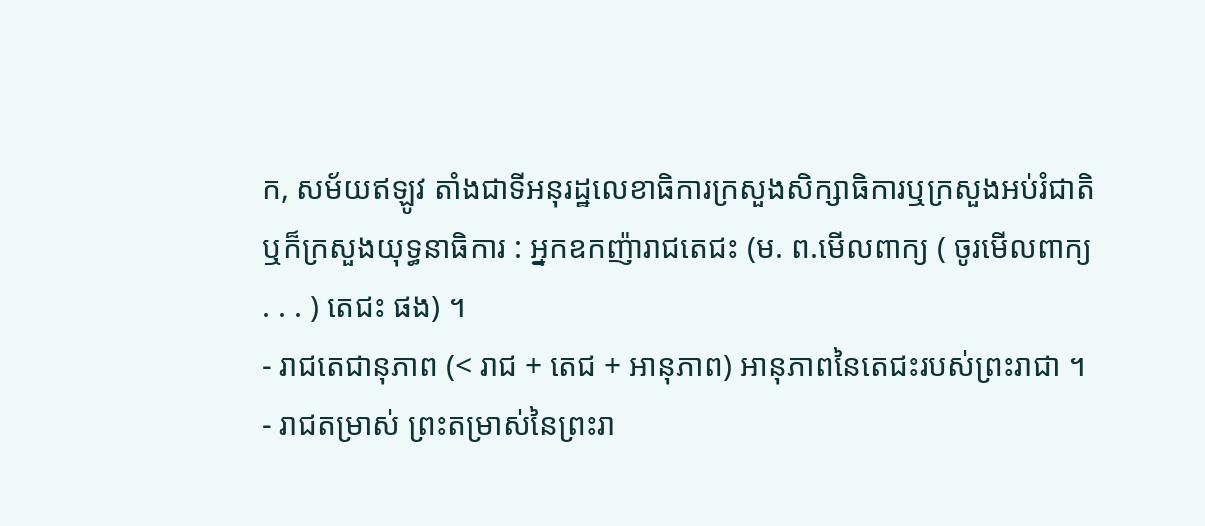ក, សម័យឥឡូវ តាំងជាទីអនុរដ្ឋលេខាធិការក្រសួងសិក្សាធិការឬក្រសួងអប់រំជាតិ ឬក៏ក្រសួងយុទ្ធនាធិការ : អ្នកឧកញ៉ារាជតេជះ (ម. ព.មើលពាក្យ ( ចូរមើលពាក្យ . . . ) តេជះ ផង) ។
- រាជតេជានុភាព (< រាជ + តេជ + អានុភាព) អានុភាពនៃតេជះរបស់ព្រះរាជា ។
- រាជតម្រាស់ ព្រះតម្រាស់នៃព្រះរា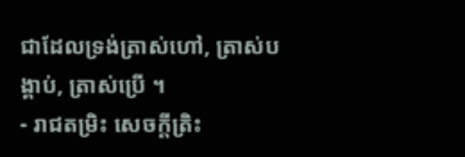ជាដែលទ្រង់ត្រាស់ហៅ, ត្រាស់បង្គាប់, ត្រាស់ប្រើ ។
- រាជតម្រិះ សេចក្ដីត្រិះ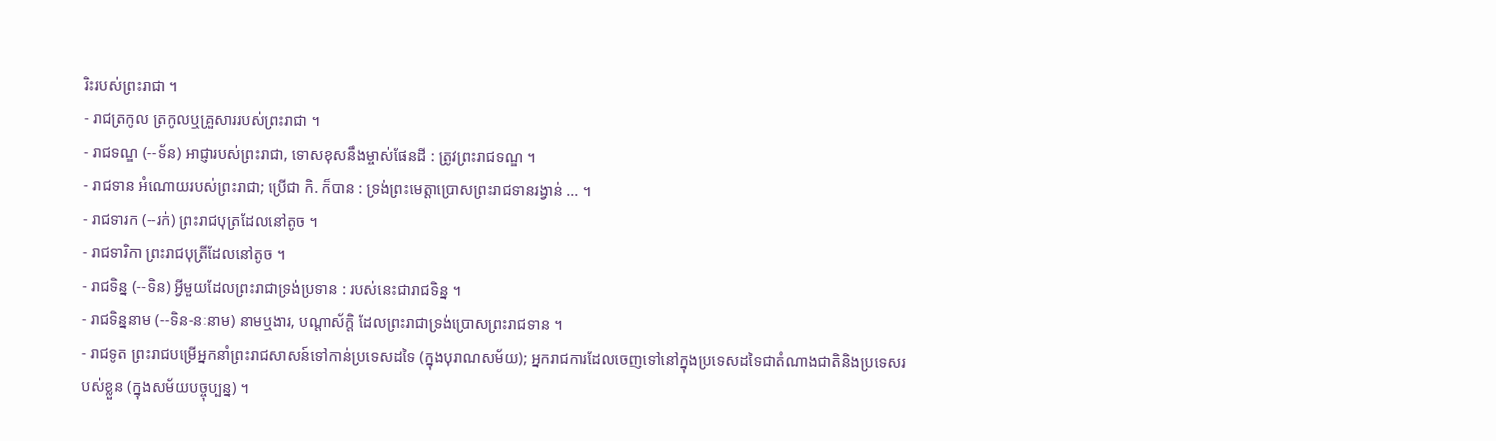រិះរបស់ព្រះរាជា ។
- រាជត្រកូល ត្រកូលឬគ្រួសាររបស់ព្រះរាជា ។
- រាជទណ្ឌ (--ទ័ន) អាជ្ញារបស់ព្រះរាជា, ទោសខុសនឹងម្ចាស់ផែនដី : ត្រូវព្រះរាជទណ្ឌ ។
- រាជទាន អំណោយរបស់ព្រះរាជា; ប្រើជា កិ. ក៏បាន : ទ្រង់ព្រះមេត្តាប្រោសព្រះរាជទានរង្វាន់ ... ។
- រាជទារក (--រក់) ព្រះរាជបុត្រដែលនៅតូច ។
- រាជទារិកា ព្រះរាជបុត្រីដែលនៅតូច ។
- រាជទិន្ន (--ទិន) អ្វីមួយដែលព្រះរាជាទ្រង់ប្រទាន : របស់នេះជារាជទិន្ន ។
- រាជទិន្ននាម (--ទិន-នៈនាម) នាមឬងារ, បណ្តាស័ក្តិ ដែលព្រះរាជាទ្រង់ប្រោសព្រះរាជទាន ។
- រាជទូត ព្រះរាជបម្រើអ្នកនាំព្រះរាជសាសន៍ទៅកាន់ប្រទេសដទៃ (ក្នុងបុរាណសម័យ); អ្នករាជការដែលចេញទៅនៅក្នុងប្រទេសដទៃជាតំណាងជាតិនិងប្រទេសរបស់ខ្លួន (ក្នុងសម័យបច្ចុប្បន្ន) ។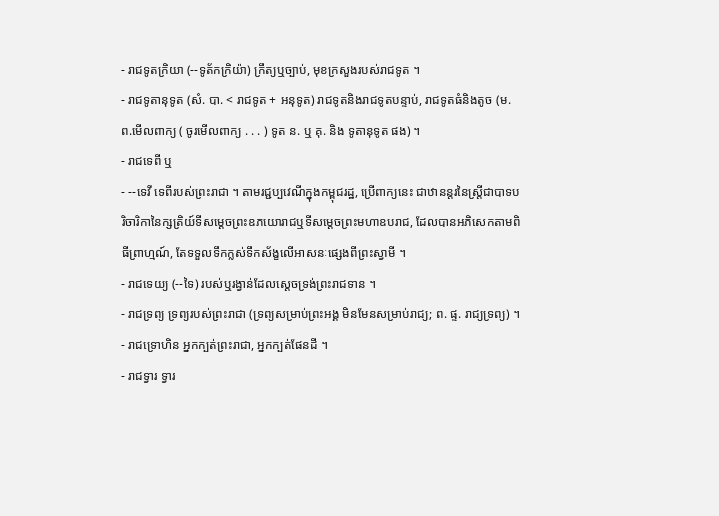- រាជទូតក្រិយា (--ទូត័កក្រិយ៉ា) ក្រឹត្យឬច្បាប់, មុខក្រសួងរបស់រាជទូត ។
- រាជទូតានុទូត (សំ. បា. < រាជទូត + អនុទូត) រាជទូតនិងរាជទូតបន្ទាប់, រាជទូតធំនិងតូច (ម. ព.មើលពាក្យ ( ចូរមើលពាក្យ . . . ) ទូត ន. ឬ គុ. និង ទូតានុទូត ផង) ។
- រាជទេពី ឬ
- --ទេវី ទេពីរបស់ព្រះរាជា ។ តាមរជ្ជប្បវេណីក្នុងកម្ពុជរដ្ឋ, ប្រើពាក្យនេះ ជាឋានន្តរនៃស្ត្រីជាបាទបរិចារិកានៃក្សត្រិយ៍ទីសម្ដេចព្រះឧភយោរាជឬទីសម្ដេចព្រះមហាឧបរាជ, ដែលបានអភិសេកតាមពិធីព្រាហ្មណ៍, តែទទួលទឹកក្លស់ទឹកស័ង្ខលើអាសនៈផ្សេងពីព្រះស្វាមី ។
- រាជទេយ្យ (--ទៃ) របស់ឬរង្វាន់ដែលស្ដេចទ្រង់ព្រះរាជទាន ។
- រាជទ្រព្យ ទ្រព្យរបស់ព្រះរាជា (ទ្រព្យសម្រាប់ព្រះអង្គ មិនមែនសម្រាប់រាជ្យ; ព. ផ្ទ. រាជ្យទ្រព្យ) ។
- រាជទ្រោហិន អ្នកក្បត់ព្រះរាជា, អ្នកក្បត់ផែនដី ។
- រាជទ្វារ ទ្វារ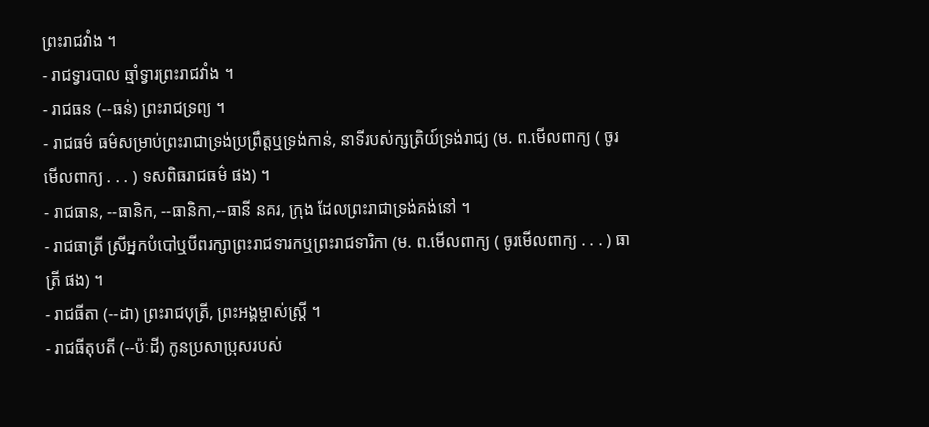ព្រះរាជវាំង ។
- រាជទ្វារបាល ឆ្មាំទ្វារព្រះរាជវាំង ។
- រាជធន (--ធន់) ព្រះរាជទ្រព្យ ។
- រាជធម៌ ធម៌សម្រាប់ព្រះរាជាទ្រង់ប្រព្រឹត្តឬទ្រង់កាន់, នាទីរបស់ក្សត្រិយ៍ទ្រង់រាជ្យ (ម. ព.មើលពាក្យ ( ចូរមើលពាក្យ . . . ) ទសពិធរាជធម៌ ផង) ។
- រាជធាន, --ធានិក, --ធានិកា,--ធានី នគរ, ក្រុង ដែលព្រះរាជាទ្រង់គង់នៅ ។
- រាជធាត្រី ស្រីអ្នកបំបៅឬបីពរក្សាព្រះរាជទារកឬព្រះរាជទារិកា (ម. ព.មើលពាក្យ ( ចូរមើលពាក្យ . . . ) ធាត្រី ផង) ។
- រាជធីតា (--ដា) ព្រះរាជបុត្រី, ព្រះអង្គម្ចាស់ស្ត្រី ។
- រាជធីតុបតី (--ប៉ៈដី) កូនប្រសាប្រុសរបស់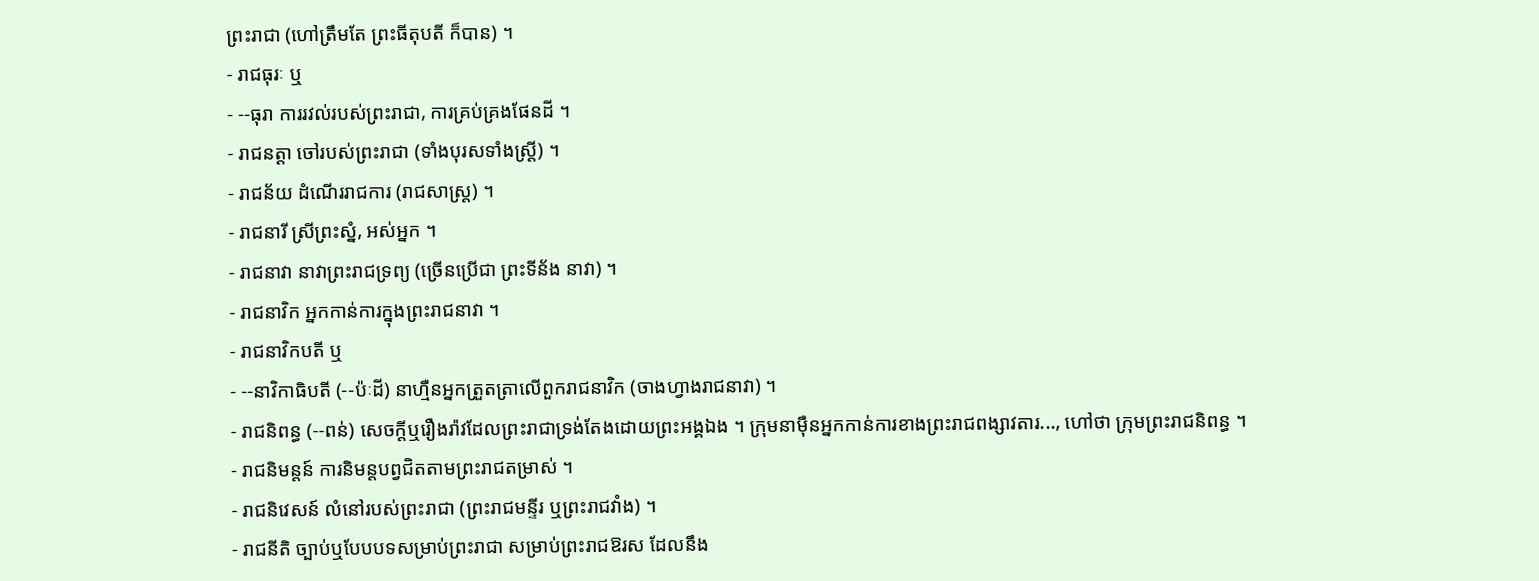ព្រះរាជា (ហៅត្រឹមតែ ព្រះធីតុបតី ក៏បាន) ។
- រាជធុរៈ ឬ
- --ធុរា ការរវល់របស់ព្រះរាជា, ការគ្រប់គ្រងផែនដី ។
- រាជនត្តា ចៅរបស់ព្រះរាជា (ទាំងបុរសទាំងស្ត្រី) ។
- រាជន័យ ដំណើររាជការ (រាជសាស្រ្ត) ។
- រាជនារី ស្រីព្រះស្នំ, អស់អ្នក ។
- រាជនាវា នាវាព្រះរាជទ្រព្យ (ច្រើនប្រើជា ព្រះទីន័ង នាវា) ។
- រាជនាវិក អ្នកកាន់ការក្នុងព្រះរាជនាវា ។
- រាជនាវិកបតី ឬ
- --នាវិកាធិបតី (--ប៉ៈដី) នាហ្មឺនអ្នកត្រួតត្រាលើពួករាជនាវិក (ចាងហ្វាងរាជនាវា) ។
- រាជនិពន្ធ (--ពន់) សេចក្ដីឬរឿងរ៉ាវដែលព្រះរាជាទ្រង់តែងដោយព្រះអង្គឯង ។ ក្រុមនាម៉ឺនអ្នកកាន់ការខាងព្រះរាជពង្សាវតារ..., ហៅថា ក្រុមព្រះរាជនិពន្ធ ។
- រាជនិមន្តន៍ ការនិមន្តបព្វជិតតាមព្រះរាជតម្រាស់ ។
- រាជនិវេសន៍ លំនៅរបស់ព្រះរាជា (ព្រះរាជមន្ទីរ ឬព្រះរាជវាំង) ។
- រាជនីតិ ច្បាប់ឬបែបបទសម្រាប់ព្រះរាជា សម្រាប់ព្រះរាជឱរស ដែលនឹង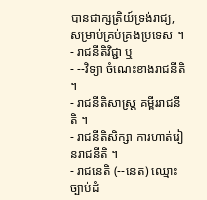បានជាក្សត្រិយ៍ទ្រង់រាជ្យ, សម្រាប់គ្រប់គ្រងប្រទេស ។
- រាជនីតិវិជ្ជា ឬ
- --វិទ្យា ចំណេះខាងរាជនីតិ ។
- រាជនីតិសាស្ត្រ គម្ពីររាជនីតិ ។
- រាជនីតិសិក្សា ការហាត់រៀនរាជនីតិ ។
- រាជនេតិ (--នេត) ឈ្មោះច្បាប់ដំ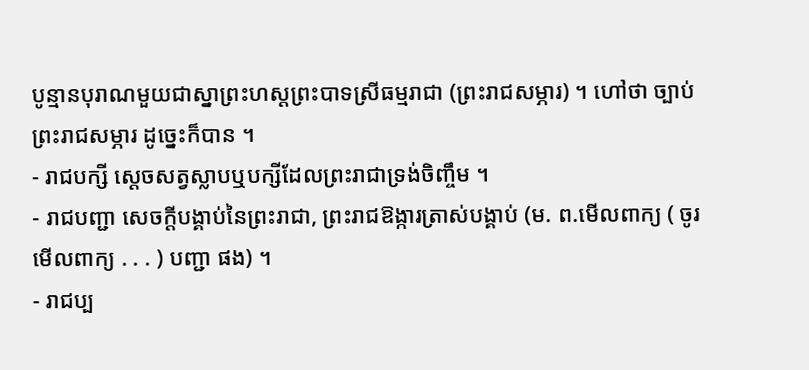បូន្មានបុរាណមួយជាស្នាព្រះហស្តព្រះបាទស្រីធម្មរាជា (ព្រះរាជសម្ភារ) ។ ហៅថា ច្បាប់ព្រះរាជសម្ភារ ដូច្នេះក៏បាន ។
- រាជបក្សី ស្ដេចសត្វស្លាបឬបក្សីដែលព្រះរាជាទ្រង់ចិញ្ចឹម ។
- រាជបញ្ជា សេចក្ដីបង្គាប់នៃព្រះរាជា, ព្រះរាជឱង្ការត្រាស់បង្គាប់ (ម. ព.មើលពាក្យ ( ចូរមើលពាក្យ . . . ) បញ្ជា ផង) ។
- រាជប្ប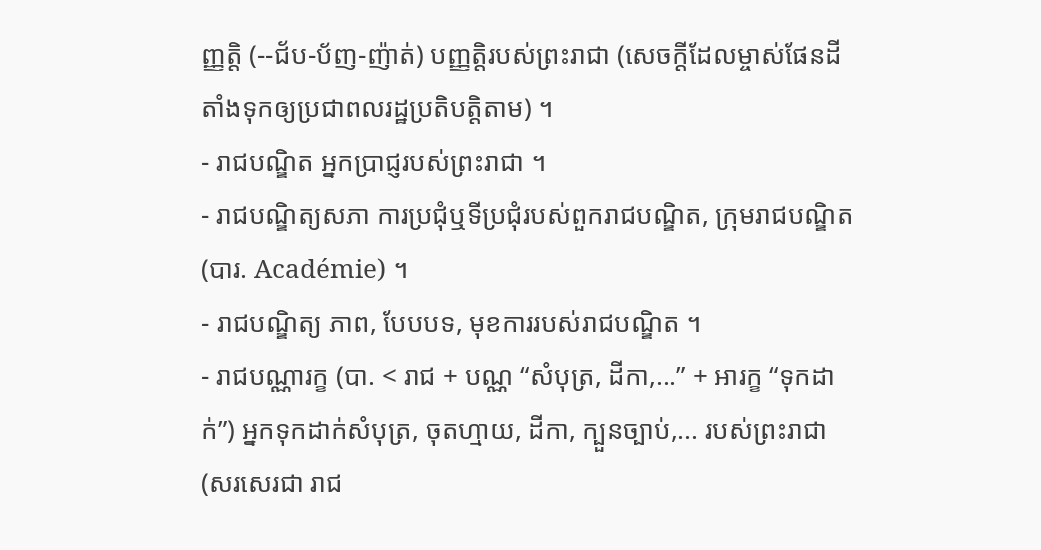ញ្ញត្តិ (--ជ័ប-ប័ញ-ញ៉ាត់) បញ្ញត្តិរបស់ព្រះរាជា (សេចក្ដីដែលម្ចាស់ផែនដីតាំងទុកឲ្យប្រជាពលរដ្ឋប្រតិបត្តិតាម) ។
- រាជបណ្ឌិត អ្នកប្រាជ្ញរបស់ព្រះរាជា ។
- រាជបណ្ឌិត្យសភា ការប្រជុំឬទីប្រជុំរបស់ពួករាជបណ្ឌិត, ក្រុមរាជបណ្ឌិត (បារ. Académie) ។
- រាជបណ្ឌិត្យ ភាព, បែបបទ, មុខការរបស់រាជបណ្ឌិត ។
- រាជបណ្ណារក្ខ (បា. < រាជ + បណ្ណ “សំបុត្រ, ដីកា,...” + អារក្ខ “ទុកដាក់”) អ្នកទុកដាក់សំបុត្រ, ចុតហ្មាយ, ដីកា, ក្បួនច្បាប់,... របស់ព្រះរាជា (សរសេរជា រាជ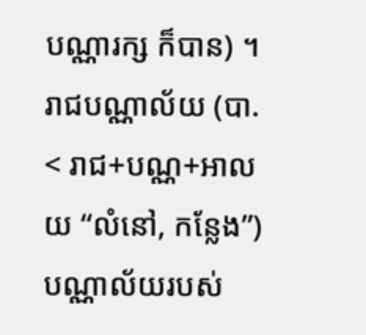បណ្ណារក្ស ក៏បាន) ។ រាជបណ្ណាល័យ (បា. < រាជ+បណ្ណ+អាលយ “លំនៅ, កន្លែង”) បណ្ណាល័យរបស់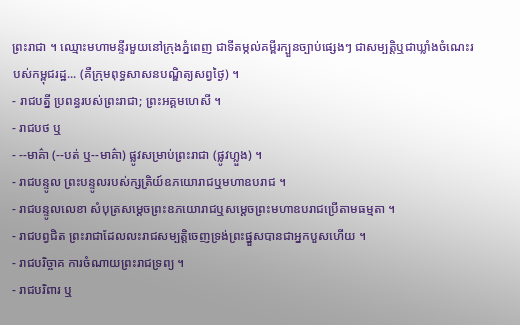ព្រះរាជា ។ ឈ្មោះមហាមន្ទីរមួយនៅក្រុងភ្នំពេញ ជាទីតម្កល់គម្ពីរក្បួនច្បាប់ផ្សេងៗ ជាសម្បត្តិឬជាឃ្លាំងចំណេះរបស់កម្ពុជរដ្ឋ... (គឺក្រុមពុទ្ធសាសនបណ្ឌិត្យសព្វថ្ងៃ) ។
- រាជបត្នី ប្រពន្ធរបស់ព្រះរាជា; ព្រះអគ្គមហេសី ។
- រាជបថ ឬ
- --មាគ៌ា (--បត់ ឬ--មាគ៌ា) ផ្លូវសម្រាប់ព្រះរាជា (ផ្លូវហ្លួង) ។
- រាជបន្ទូល ព្រះបន្ទូលរបស់ក្សត្រិយ៍ឧភយោរាជឬមហាឧបរាជ ។
- រាជបន្ទូលលេខា សំបុត្រសម្ដេចព្រះឧភយោរាជឬសម្ដេចព្រះមហាឧបរាជប្រើតាមធម្មតា ។
- រាជបព្វជិត ព្រះរាជាដែលលះរាជសម្បត្តិចេញទ្រង់ព្រះផ្នួសបានជាអ្នកបួសហើយ ។
- រាជបរិច្ចាគ ការចំណាយព្រះរាជទ្រព្យ ។
- រាជបរិពារ ឬ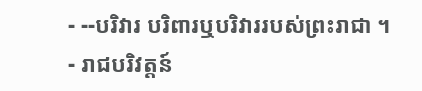- --បរិវារ បរិពារឬបរិវាររបស់ព្រះរាជា ។
- រាជបរិវត្តន៍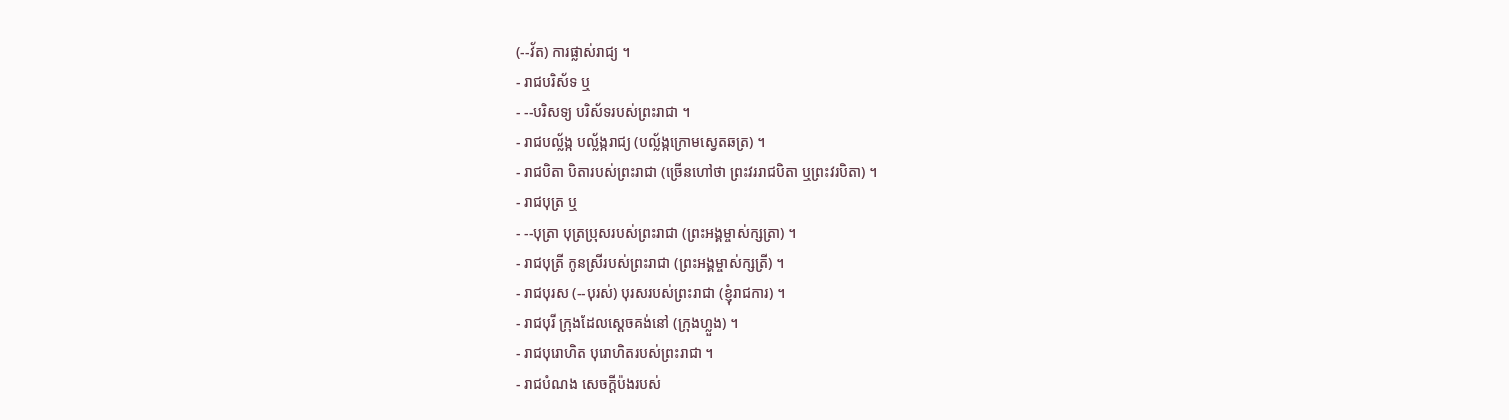(--វ័ត) ការផ្លាស់រាជ្យ ។
- រាជបរិស័ទ ឬ
- --បរិសទ្យ បរិស័ទរបស់ព្រះរាជា ។
- រាជបល្ល័ង្ក បល្ល័ង្ករាជ្យ (បល្ល័ង្កក្រោមស្វេតឆត្រ) ។
- រាជបិតា បិតារបស់ព្រះរាជា (ច្រើនហៅថា ព្រះវររាជបិតា ឬព្រះវរបិតា) ។
- រាជបុត្រ ឬ
- --បុត្រា បុត្រប្រុសរបស់ព្រះរាជា (ព្រះអង្គម្ចាស់ក្សត្រា) ។
- រាជបុត្រី កូនស្រីរបស់ព្រះរាជា (ព្រះអង្គម្ចាស់ក្សត្រី) ។
- រាជបុរស (--បុរស់) បុរសរបស់ព្រះរាជា (ខ្ញុំរាជការ) ។
- រាជបុរី ក្រុងដែលស្ដេចគង់នៅ (ក្រុងហ្លួង) ។
- រាជបុរោហិត បុរោហិតរបស់ព្រះរាជា ។
- រាជបំណង សេចក្ដីប៉ងរបស់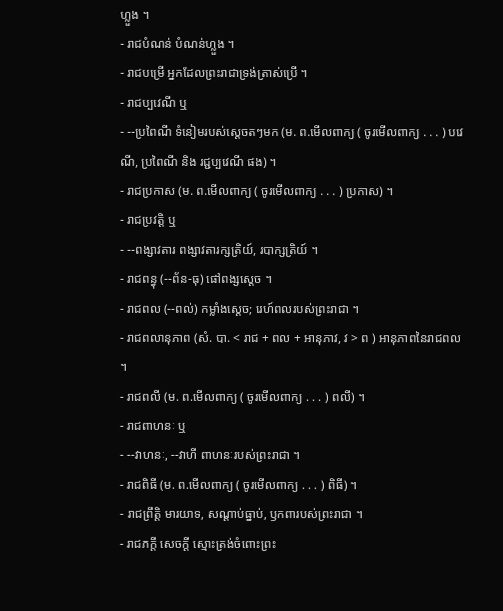ហ្លួង ។
- រាជបំណន់ បំណន់ហ្លួង ។
- រាជបម្រើ អ្នកដែលព្រះរាជាទ្រង់ត្រាស់ប្រើ ។
- រាជប្បវេណី ឬ
- --ប្រពៃណី ទំនៀមរបស់ស្ដេចតៗមក (ម. ព.មើលពាក្យ ( ចូរមើលពាក្យ . . . ) បវេណី, ប្រពៃណី និង រជ្ជប្បវេណី ផង) ។
- រាជប្រកាស (ម. ព.មើលពាក្យ ( ចូរមើលពាក្យ . . . ) ប្រកាស) ។
- រាជប្រវត្តិ ឬ
- --ពង្សាវតារ ពង្សាវតារក្សត្រិយ៍, របាក្សត្រិយ៍ ។
- រាជពន្ធុ (--ព័ន-ធុ) ផៅពង្សស្ដេច ។
- រាជពល (--ពល់) កម្លាំងស្ដេច; រេហ៍ពលរបស់ព្រះរាជា ។
- រាជពលានុភាព (សំ. បា. < រាជ + ពល + អានុភាវ, វ > ព ) អានុភាពនៃរាជពល ។
- រាជពលី (ម. ព.មើលពាក្យ ( ចូរមើលពាក្យ . . . ) ពលី) ។
- រាជពាហនៈ ឬ
- --វាហនៈ, --វាហី ពាហនៈរបស់ព្រះរាជា ។
- រាជពិធី (ម. ព.មើលពាក្យ ( ចូរមើលពាក្យ . . . ) ពិធី) ។
- រាជព្រឹត្តិ មារយាទ, សណ្ដាប់ធ្នាប់, ឫកពារបស់ព្រះរាជា ។
- រាជភក្តី សេចក្ដី ស្មោះត្រង់ចំពោះព្រះ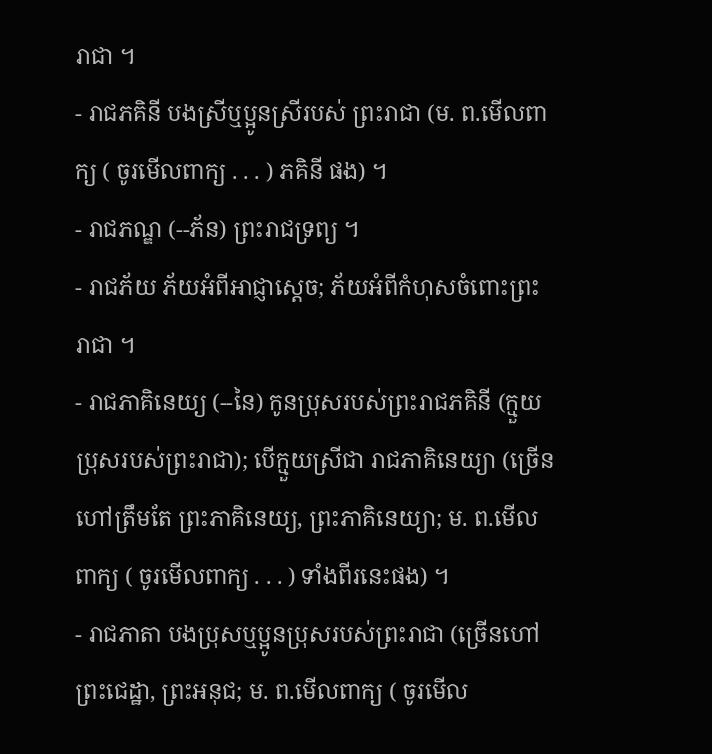រាជា ។
- រាជភគិនី បងស្រីឬប្អូនស្រីរបស់ ព្រះរាជា (ម. ព.មើលពាក្យ ( ចូរមើលពាក្យ . . . ) ភគិនី ផង) ។
- រាជភណ្ឌ (--ភ័ន) ព្រះរាជទ្រព្យ ។
- រាជភ័យ ភ័យអំពីអាជ្ញាស្ដេច; ភ័យអំពីកំហុសចំពោះព្រះរាជា ។
- រាជភាគិនេយ្យ (--នៃ) កូនប្រុសរបស់ព្រះរាជភគិនី (ក្មួយប្រុសរបស់ព្រះរាជា); បើក្មួយស្រីជា រាជភាគិនេយ្យា (ច្រើនហៅត្រឹមតែ ព្រះភាគិនេយ្យ, ព្រះភាគិនេយ្យា; ម. ព.មើលពាក្យ ( ចូរមើលពាក្យ . . . ) ទាំងពីរនេះផង) ។
- រាជភាតា បងប្រុសឬប្អូនប្រុសរបស់ព្រះរាជា (ច្រើនហៅ ព្រះជេដ្ឋា, ព្រះអនុជ; ម. ព.មើលពាក្យ ( ចូរមើល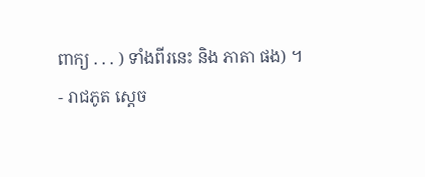ពាក្យ . . . ) ទាំងពីរនេះ និង ភាតា ផង) ។
- រាជភូត ស្ដេច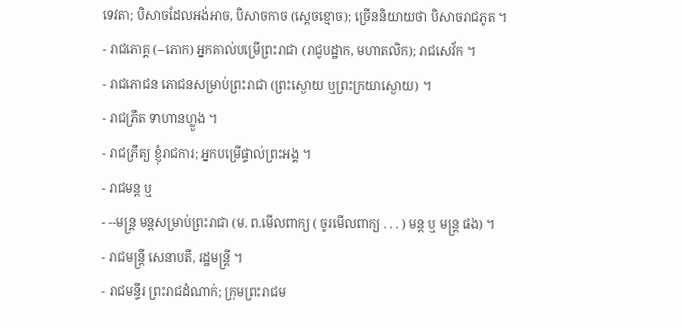ទេវតា; បិសាចដែលអង់អាច, បិសាចកាច (ស្ដេចខ្មោច); ច្រើននិយាយថា បិសាចរាជភូត ។
- រាជភោគ្គ (--ភោក) អ្នកគាល់បម្រើព្រះរាជា (រាជូបដ្ឋាក, មហាតលិក); រាជសេវ័ក ។
- រាជភោជន ភោជនសម្រាប់ព្រះរាជា (ព្រះស្ងោយ ឬព្រះក្រយាស្ងោយ) ។
- រាជភ្រឹត ទាហានហ្លួង ។
- រាជភ្រឹត្យ ខ្ញុំរាជការ; អ្នកបម្រើផ្ទាល់ព្រះអង្គ ។
- រាជមន្ត ឬ
- --មន្ត្រ មន្តសម្រាប់ព្រះរាជា (ម. ព.មើលពាក្យ ( ចូរមើលពាក្យ . . . ) មន្ត ឬ មន្ត្រ ផង) ។
- រាជមន្ត្រី សេនាបតី, រដ្ឋមន្ត្រី ។
- រាជមន្ទីរ ព្រះរាជដំណាក់; ក្រុមព្រះរាជម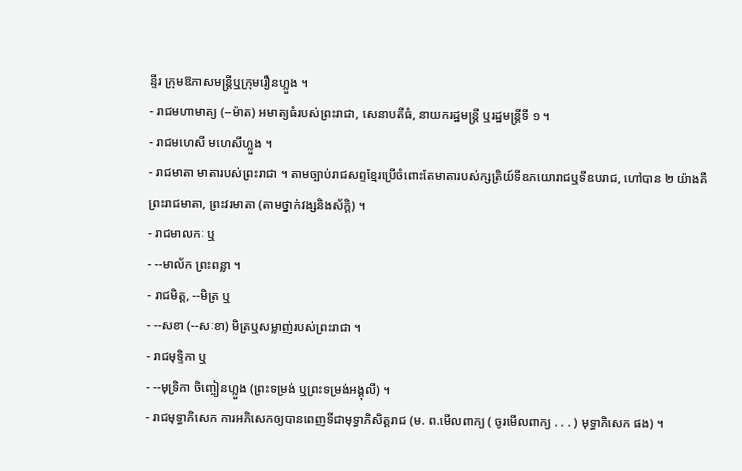ន្ទីរ ក្រុមឱភាសមន្ត្រីឬក្រុមរឿនហ្លួង ។
- រាជមហាមាត្យ (--ម៉ាត) អមាត្យធំរបស់ព្រះរាជា, សេនាបតីធំ, នាយករដ្ឋមន្ត្រី ឬរដ្ឋមន្ត្រីទី ១ ។
- រាជមហេសី មហេសីហ្លួង ។
- រាជមាតា មាតារបស់ព្រះរាជា ។ តាមច្បាប់រាជសព្ទខ្មែរប្រើចំពោះតែមាតារបស់ក្សត្រិយ៍ទីឧភយោរាជឬទីឧបរាជ, ហៅបាន ២ យ៉ាងគឺ ព្រះរាជមាតា, ព្រះវរមាតា (តាមថ្នាក់វង្សនិងស័ក្តិ) ។
- រាជមាលកៈ ឬ
- --មាល័ក ព្រះពន្លា ។
- រាជមិត្ត, --មិត្រ ឬ
- --សខា (--សៈខា) មិត្រឬសម្លាញ់របស់ព្រះរាជា ។
- រាជមុទ្ទិកា ឬ
- --មុទ្រិកា ចិញ្ចៀនហ្លួង (ព្រះទម្រង់ ឬព្រះទម្រង់អង្គុលី) ។
- រាជមុទ្ធាភិសេក ការអភិសេកឲ្យបានពេញទីជាមុទ្ធាភិសិត្តរាជ (ម. ព.មើលពាក្យ ( ចូរមើលពាក្យ . . . ) មុទ្ធាភិសេក ផង) ។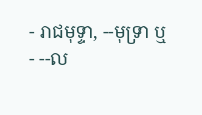- រាជមុទ្ទា, --មុទ្រា ឬ
- --ល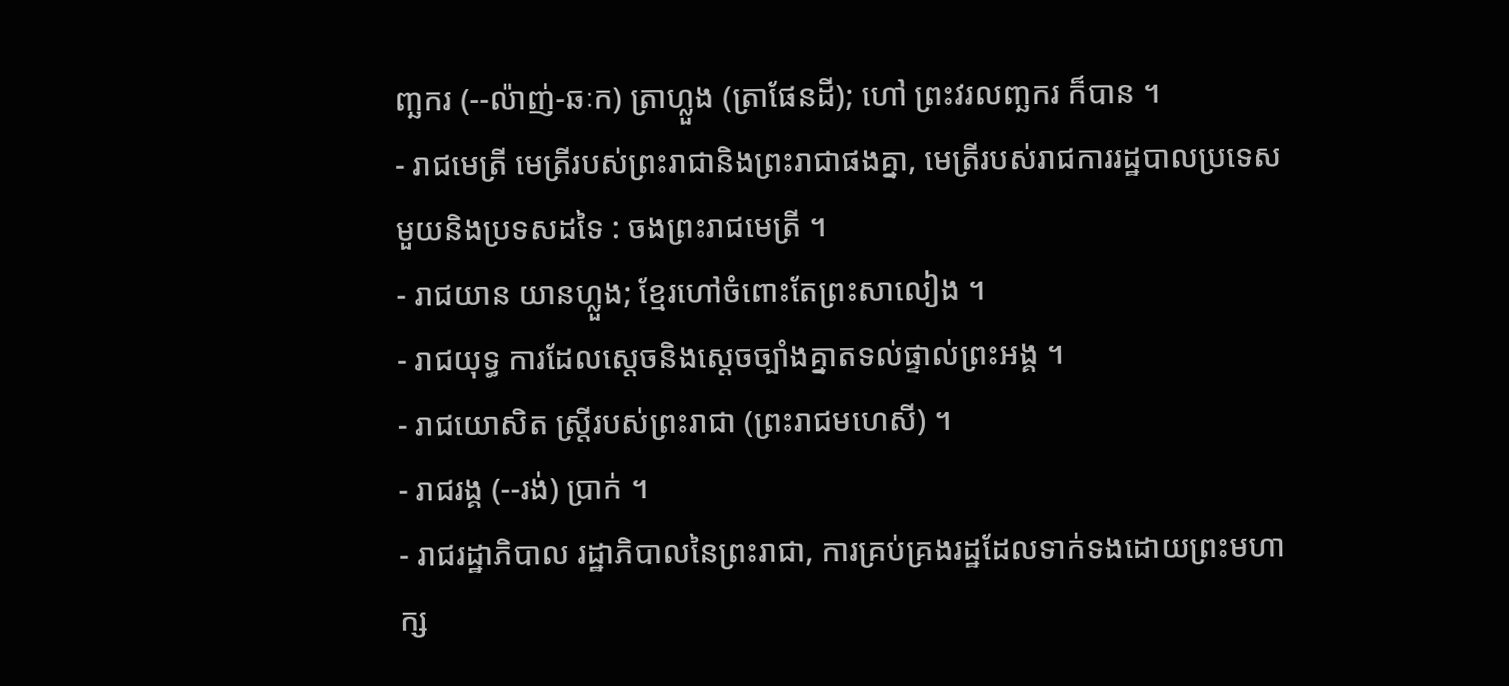ញ្ឆករ (--ល៉ាញ់-ឆៈក) ត្រាហ្លួង (ត្រាផែនដី); ហៅ ព្រះវរលញ្ឆករ ក៏បាន ។
- រាជមេត្រី មេត្រីរបស់ព្រះរាជានិងព្រះរាជាផងគ្នា, មេត្រីរបស់រាជការរដ្ឋបាលប្រទេសមួយនិងប្រទសដទៃ : ចងព្រះរាជមេត្រី ។
- រាជយាន យានហ្លួង; ខ្មែរហៅចំពោះតែព្រះសាលៀង ។
- រាជយុទ្ធ ការដែលស្ដេចនិងស្ដេចច្បាំងគ្នាតទល់ផ្ទាល់ព្រះអង្គ ។
- រាជយោសិត ស្ត្រីរបស់ព្រះរាជា (ព្រះរាជមហេសី) ។
- រាជរង្គ (--រង់) ប្រាក់ ។
- រាជរដ្ឋាភិបាល រដ្ឋាភិបាលនៃព្រះរាជា, ការគ្រប់គ្រងរដ្ឋដែលទាក់ទងដោយព្រះមហាក្ស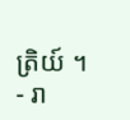ត្រិយ៍ ។
- រា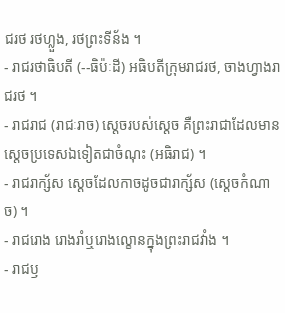ជរថ រថហ្លួង, រថព្រះទីន័ង ។
- រាជរថាធិបតី (--ធិប៉ៈដី) អធិបតីក្រុមរាជរថ, ចាងហ្វាងរាជរថ ។
- រាជរាជ (រាជៈរាច) ស្ដេចរបស់ស្ដេច គឺព្រះរាជាដែលមានស្ដេចប្រទេសឯទៀតជាចំណុះ (អធិរាជ) ។
- រាជរាក្ស័ស ស្ដេចដែលកាចដូចជារាក្ស័ស (ស្ដេចកំណាច) ។
- រាជរោង រោងរាំឬរោងល្ខោនក្នុងព្រះរាជវាំង ។
- រាជឫ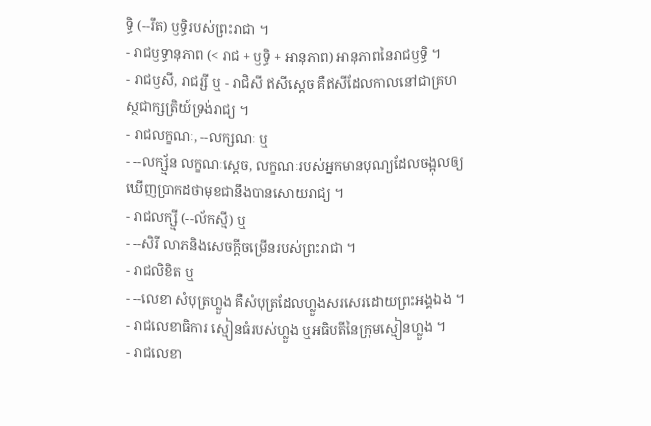ទ្ធិ (--រឹត) ឫទ្ធិរបស់ព្រះរាជា ។
- រាជឫទ្ធានុភាព (< រាជ + ឫទ្ធិ + អានុភាព) អានុភាពនៃរាជឫទ្ធិ ។
- រាជឫសី, រាជរ្សី ឬ - រាជិសី ឥសីស្ដេច គឺឥសីដែលកាលនៅជាគ្រហស្ថជាក្សត្រិយ៍ទ្រង់រាជ្យ ។
- រាជលក្ខណៈ, --លក្សណៈ ឬ
- --លក្ស្ម័ន លក្ខណៈស្ដេច, លក្ខណៈរបស់អ្នកមានបុណ្យដែលចង្អុលឲ្យឃើញប្រាកដថាមុខជានឹងបានសោយរាជ្យ ។
- រាជលក្ស្មី (--ល័កស្មី) ឬ
- --សិរី លាភនិងសេចក្ដីចម្រើនរបស់ព្រះរាជា ។
- រាជលិខិត ឬ
- --លេខា សំបុត្រហ្លួង គឺសំបុត្រដែលហ្លួងសរសេរដោយព្រះអង្គឯង ។
- រាជលេខាធិការ ស្មៀនធំរបស់ហ្លួង ឬអធិបតីនៃក្រុមស្មៀនហ្លួង ។
- រាជលេខា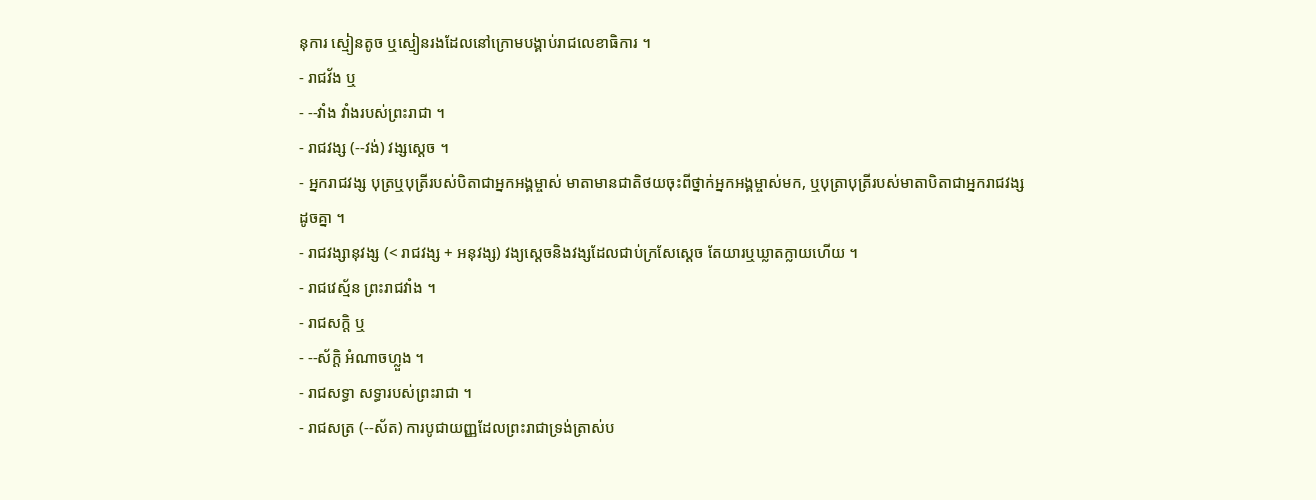នុការ ស្មៀនតូច ឬស្មៀនរងដែលនៅក្រោមបង្គាប់រាជលេខាធិការ ។
- រាជវ័ង ឬ
- --វាំង វាំងរបស់ព្រះរាជា ។
- រាជវង្ស (--វង់) វង្សស្ដេច ។
- អ្នករាជវង្ស បុត្រឬបុត្រីរបស់បិតាជាអ្នកអង្គម្ចាស់ មាតាមានជាតិថយចុះពីថ្នាក់អ្នកអង្គម្ចាស់មក, ឬបុត្រាបុត្រីរបស់មាតាបិតាជាអ្នករាជវង្សដូចគ្នា ។
- រាជវង្សានុវង្ស (< រាជវង្ស + អនុវង្ស) វង្យស្ដេចនិងវង្សដែលជាប់ក្រសែស្ដេច តែយារឬឃ្លាតក្លាយហើយ ។
- រាជវេស្ម័ន ព្រះរាជវាំង ។
- រាជសក្តិ ឬ
- --ស័ក្តិ អំណាចហ្លួង ។
- រាជសទ្ធា សទ្ធារបស់ព្រះរាជា ។
- រាជសត្រ (--ស័ត) ការបូជាយញ្ញដែលព្រះរាជាទ្រង់ត្រាស់ប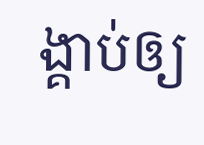ង្គាប់ឲ្យ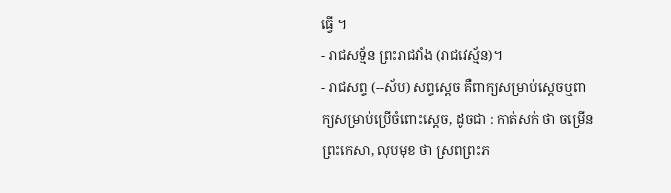ធ្វើ ។
- រាជសទ្ម័ន ព្រះរាជវាំង (រាជវេស្ម័ន)។
- រាជសព្ទ (--ស័ប) សព្ទស្ដេច គឺពាក្យសម្រាប់ស្ដេចឬពាក្យសម្រាប់ប្រើចំពោះស្ដេច, ដូចជា : កាត់សក់ ថា ចម្រើនព្រះកេសា, លុបមុខ ថា ស្រពព្រះភ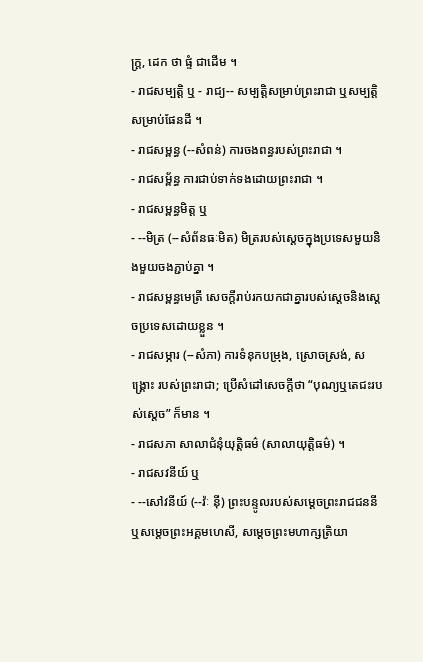ក្រ្ត, ដេក ថា ផ្ទំ ជាដើម ។
- រាជសម្បត្តិ ឬ - រាជ្យ-- សម្បត្តិសម្រាប់ព្រះរាជា ឬសម្បត្តិសម្រាប់ផែនដី ។
- រាជសម្ពន្ធ (--សំពន់) ការចងពន្ធរបស់ព្រះរាជា ។
- រាជសម្ព័ន្ធ ការជាប់ទាក់ទងដោយព្រះរាជា ។
- រាជសម្ពន្ធមិត្ត ឬ
- --មិត្រ (--សំព័នធៈមិត) មិត្ររបស់ស្ដេចក្នុងប្រទេសមួយនិងមួយចងភ្ជាប់គ្នា ។
- រាជសម្ពន្ធមេត្រី សេចក្ដីរាប់រកយកជាគ្នារបស់ស្ដេចនិងស្ដេចប្រទេសដោយខ្លួន ។
- រាជសម្ភារ (--សំភា) ការទំនុកបម្រុង, ស្រោចស្រង់, សង្រ្គោះ របស់ព្រះរាជា; ប្រើសំដៅសេចក្ដីថា “បុណ្យឬតេជះរបស់ស្ដេច” ក៏មាន ។
- រាជសភា សាលាជំនុំយុត្តិធម៌ (សាលាយុត្តិធម៌) ។
- រាជសវនីយ៍ ឬ
- --សៅវនីយ៍ (--វ៉ៈ ន៉ី) ព្រះបន្ទូលរបស់សម្ដេចព្រះរាជជននីឬសម្ដេចព្រះអគ្គមហេសី, សម្ដេចព្រះមហាក្សត្រិយា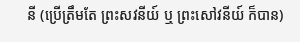នី (ប្រើត្រឹមតែ ព្រះសវនីយ៍ ឬ ព្រះសៅវនីយ៍ ក៏បាន)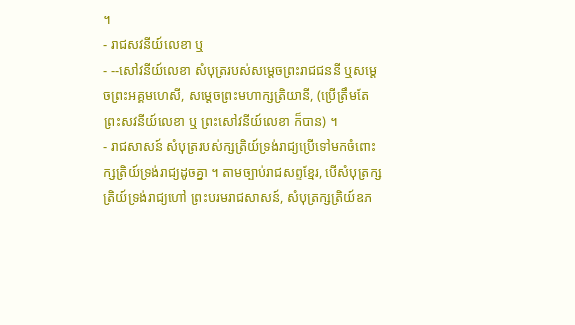។
- រាជសវនីយ៍លេខា ឬ
- --សៅវនីយ៍លេខា សំបុត្ររបស់សម្ដេចព្រះរាជជននី ឬសម្ដេចព្រះអគ្គមហេសី, សម្ដេចព្រះមហាក្សត្រិយានី, (ប្រើត្រឹមតែ ព្រះសវនីយ៍លេខា ឬ ព្រះសៅវនីយ៍លេខា ក៏បាន) ។
- រាជសាសន៍ សំបុត្ររបស់ក្សត្រិយ៍ទ្រង់រាជ្យប្រើទៅមកចំពោះក្សត្រិយ៍ទ្រង់រាជ្យដូចគ្នា ។ តាមច្បាប់រាជសព្ទខ្មែរ, បើសំបុត្រក្សត្រិយ៍ទ្រង់រាជ្យហៅ ព្រះបរមរាជសាសន៍, សំបុត្រក្សត្រិយ៍ឧភ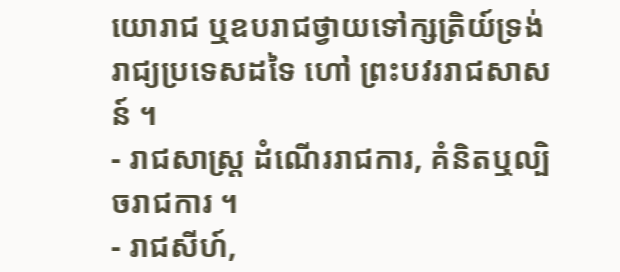យោរាជ ឬឧបរាជថ្វាយទៅក្សត្រិយ៍ទ្រង់រាជ្យប្រទេសដទៃ ហៅ ព្រះបវររាជសាសន៍ ។
- រាជសាស្ត្រ ដំណើររាជការ, គំនិតឬល្បិចរាជការ ។
- រាជសីហ៍,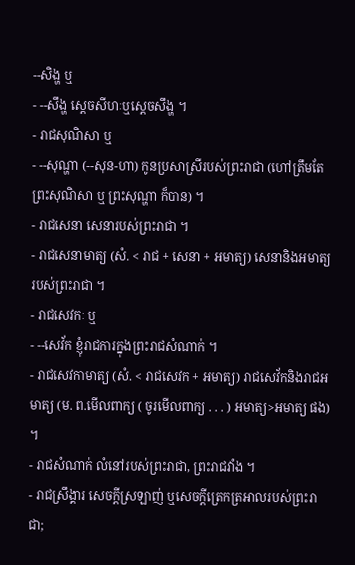--សិង្ហ ឬ
- --សឹង្ហ ស្ដេចសីហៈឬស្ដេចសឹង្ហ ។
- រាជសុណិសា ឬ
- --សុណ្ហា (--សុន-ហា) កូនប្រសាស្រីរបស់ព្រះរាជា (ហៅត្រឹមតែ ព្រះសុណិសា ឬ ព្រះសុណ្ហា ក៏បាន) ។
- រាជសេនា សេនារបស់ព្រះរាជា ។
- រាជសេនាមាត្យ (សំ. < រាជ + សេនា + អមាត្យ) សេនានិងអមាត្យរបស់ព្រះរាជា ។
- រាជសេវកៈ ឬ
- --សេវ័ក ខ្ញុំរាជការក្នុងព្រះរាជសំណាក់ ។
- រាជសេវកាមាត្យ (សំ. < រាជសេវក + អមាត្យ) រាជសេវ័កនិងរាជអមាត្យ (ម. ព.មើលពាក្យ ( ចូរមើលពាក្យ . . . ) អមាត្យ>អមាត្យ ផង) ។
- រាជសំណាក់ លំនៅរបស់ព្រះរាជា, ព្រះរាជវាំង ។
- រាជស្រឹង្គារ សេចក្ដីស្រឡាញ់ ឬសេចក្ដីត្រេកត្រអាលរបស់ព្រះរាជា;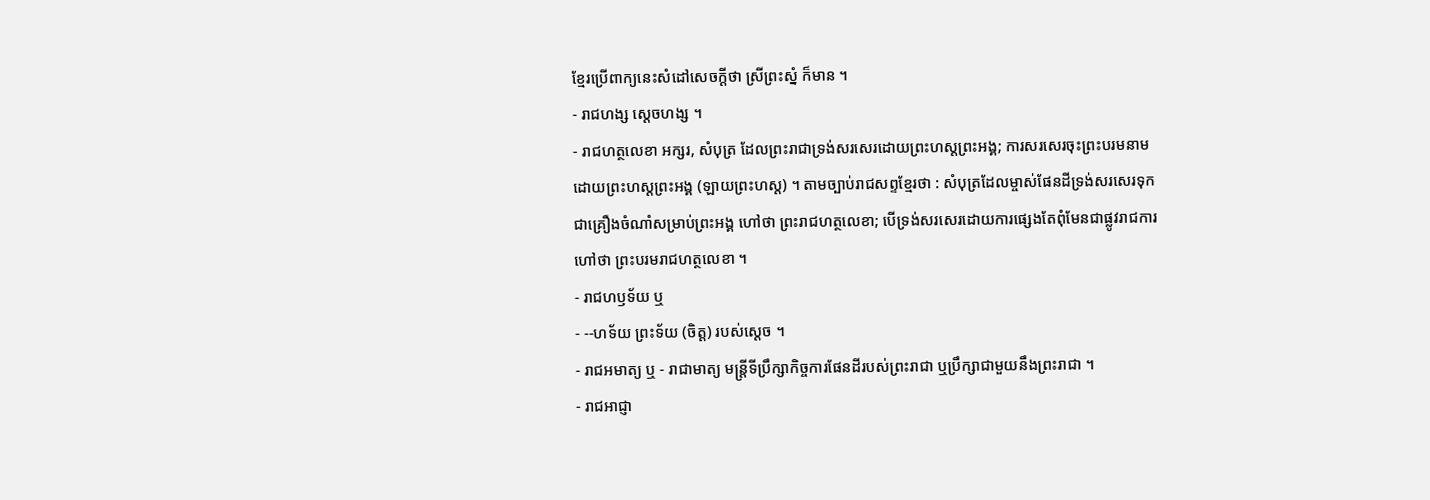ខ្មែរប្រើពាក្យនេះសំដៅសេចក្ដីថា ស្រីព្រះស្នំ ក៏មាន ។
- រាជហង្ស ស្ដេចហង្ស ។
- រាជហត្ថលេខា អក្សរ, សំបុត្រ ដែលព្រះរាជាទ្រង់សរសេរដោយព្រះហស្តព្រះអង្គ; ការសរសេរចុះព្រះបរមនាមដោយព្រះហស្តព្រះអង្គ (ឡាយព្រះហស្ត) ។ តាមច្បាប់រាជសព្ទខ្មែរថា : សំបុត្រដែលម្ចាស់ផែនដីទ្រង់សរសេរទុកជាគ្រឿងចំណាំសម្រាប់ព្រះអង្គ ហៅថា ព្រះរាជហត្ថលេខា; បើទ្រង់សរសេរដោយការផ្សេងតែពុំមែនជាផ្លូវរាជការ ហៅថា ព្រះបរមរាជហត្ថលេខា ។
- រាជហឫទ័យ ឬ
- --ហទ័យ ព្រះទ័យ (ចិត្ត) របស់ស្ដេច ។
- រាជអមាត្យ ឬ - រាជាមាត្យ មន្ត្រីទីប្រឹក្សាកិច្ចការផែនដីរបស់ព្រះរាជា ឬប្រឹក្សាជាមួយនឹងព្រះរាជា ។
- រាជអាជ្ញា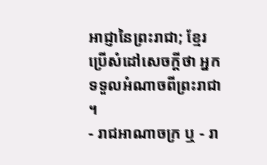អាជ្ញានៃព្រះរាជា; ខ្មែរប្រើសំដៅសេចក្ដីថា អ្នកទទួលអំណាចពីព្រះរាជា ។
- រាជអាណាចក្រ ឬ - រា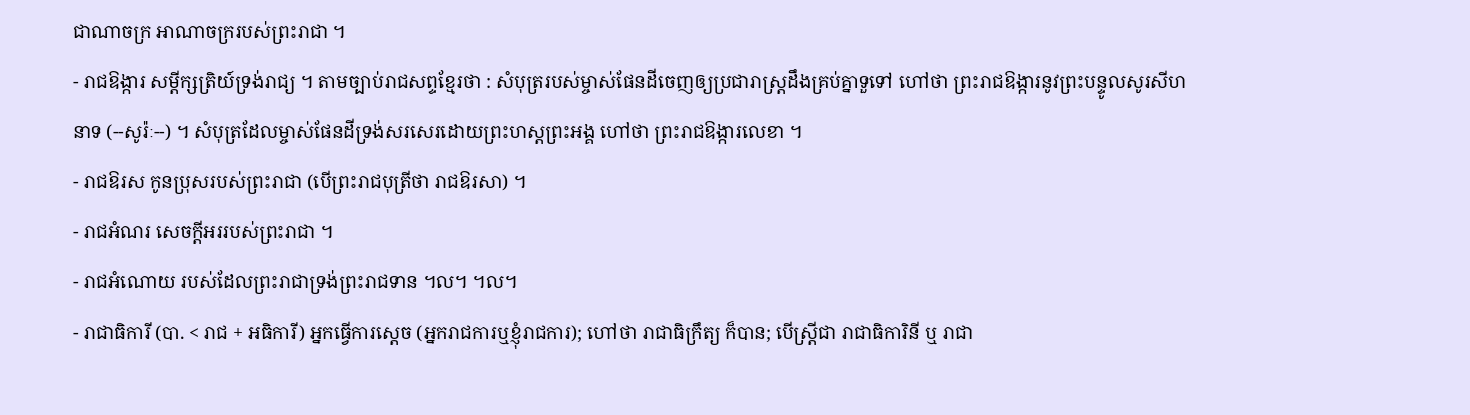ជាណាចក្រ អាណាចក្ររបស់ព្រះរាជា ។
- រាជឱង្ការ សម្ដីក្សត្រិយ៍ទ្រង់រាជ្យ ។ តាមច្បាប់រាជសព្ទខ្មែរថា : សំបុត្ររបស់ម្ចាស់ផែនដីចេញឲ្យប្រជារាស្រ្តដឹងគ្រប់គ្នាទួទៅ ហៅថា ព្រះរាជឱង្ការនូវព្រះបន្ទូលសូរសីហនាទ (--សូរ៉ៈ--) ។ សំបុត្រដែលម្ចាស់ផែនដីទ្រង់សរសេរដោយព្រះហស្តព្រះអង្គ ហៅថា ព្រះរាជឱង្ការលេខា ។
- រាជឱរស កូនប្រុសរបស់ព្រះរាជា (បើព្រះរាជបុត្រីថា រាជឱរសា) ។
- រាជអំណរ សេចក្ដីអររបស់ព្រះរាជា ។
- រាជអំណោយ របស់ដែលព្រះរាជាទ្រង់ព្រះរាជទាន ។ល។ ។ល។
- រាជាធិការី (បា. < រាជ + អធិការី) អ្នកធ្វើការស្ដេច (អ្នករាជការឬខ្ញុំរាជការ); ហៅថា រាជាធិក្រឹត្យ ក៏បាន; បើស្ត្រីជា រាជាធិការិនី ឬ រាជា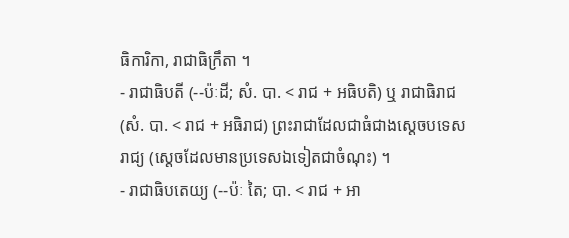ធិការិកា, រាជាធិក្រឹតា ។
- រាជាធិបតី (--ប៉ៈដី; សំ. បា. < រាជ + អធិបតិ) ឬ រាជាធិរាជ (សំ. បា. < រាជ + អធិរាជ) ព្រះរាជាដែលជាធំជាងស្ដេចបទេសរាជ្យ (ស្ដេចដែលមានប្រទេសឯទៀតជាចំណុះ) ។
- រាជាធិបតេយ្យ (--ប៉ៈ តៃ; បា. < រាជ + អា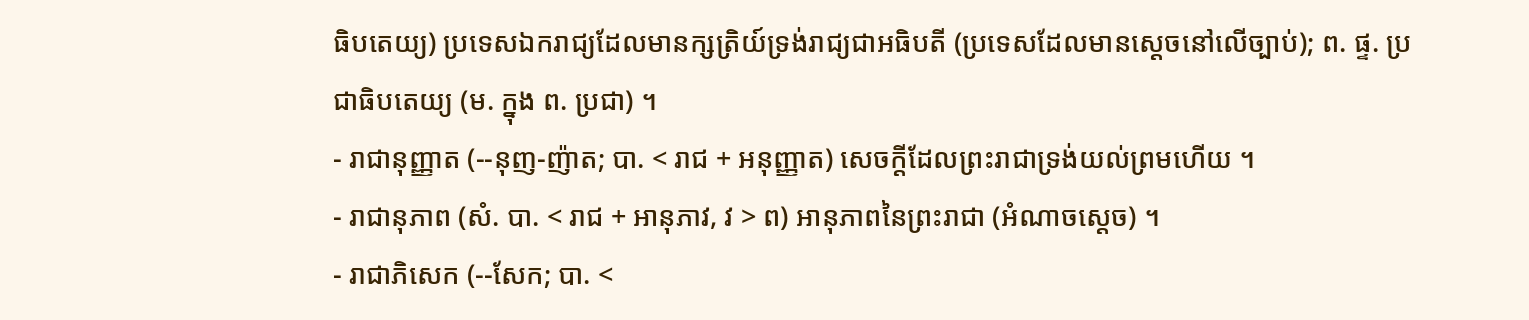ធិបតេយ្យ) ប្រទេសឯករាជ្យដែលមានក្សត្រិយ៍ទ្រង់រាជ្យជាអធិបតី (ប្រទេសដែលមានស្ដេចនៅលើច្បាប់); ព. ផ្ទ. ប្រជាធិបតេយ្យ (ម. ក្នុង ព. ប្រជា) ។
- រាជានុញ្ញាត (--នុញ-ញ៉ាត; បា. < រាជ + អនុញ្ញាត) សេចក្ដីដែលព្រះរាជាទ្រង់យល់ព្រមហើយ ។
- រាជានុភាព (សំ. បា. < រាជ + អានុភាវ, វ > ព) អានុភាពនៃព្រះរាជា (អំណាចស្ដេច) ។
- រាជាភិសេក (--សែក; បា. <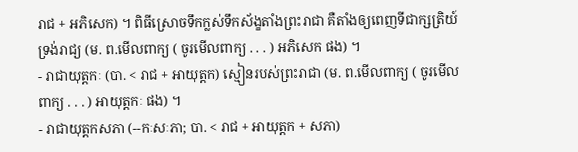រាជ + អភិសេក) ។ ពិធីស្រោចទឹកក្លស់ទឹកស័ង្ខតាំងព្រះរាជា គឺតាំងឲ្យពេញទីជាក្សត្រិយ៍ទ្រង់រាជ្យ (ម. ព.មើលពាក្យ ( ចូរមើលពាក្យ . . . ) អភិសេក ផង) ។
- រាជាយុត្តកៈ (បា. < រាជ + អាយុត្តក) ស្មៀនរបស់ព្រះរាជា (ម. ព.មើលពាក្យ ( ចូរមើលពាក្យ . . . ) អាយុត្តកៈ ផង) ។
- រាជាយុត្តកសភា (--កៈសៈភា; បា. < រាជ + អាយុត្តក + សភា)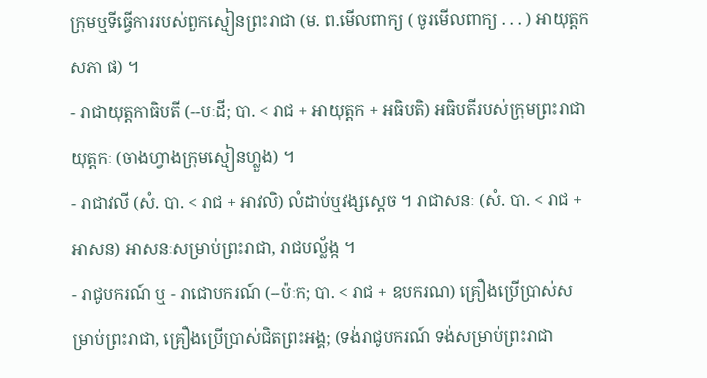ក្រុមឬទីធ្វើការរបស់ពួកស្មៀនព្រះរាជា (ម. ព.មើលពាក្យ ( ចូរមើលពាក្យ . . . ) អាយុត្តកសភា ផ) ។
- រាជាយុត្តកាធិបតី (--បៈដី; បា. < រាជ + អាយុត្តក + អធិបតិ) អធិបតីរបស់ក្រុមព្រះរាជាយុត្តកៈ (ចាងហ្វាងក្រុមស្មៀនហ្លួង) ។
- រាជាវលី (សំ. បា. < រាជ + អាវលិ) លំដាប់ឬវង្សស្ដេច ។ រាជាសនៈ (សំ. បា. < រាជ + អាសន) អាសនៈសម្រាប់ព្រះរាជា, រាជបល្ល័ង្ក ។
- រាជូបករណ៍ ឬ - រាជោបករណ៍ (--ប៉ៈក; បា. < រាជ + ឧបករណ) គ្រឿងប្រើប្រាស់សម្រាប់ព្រះរាជា, គ្រឿងប្រើប្រាស់ជិតព្រះអង្គ; (ទង់រាជូបករណ៍ ទង់សម្រាប់ព្រះរាជា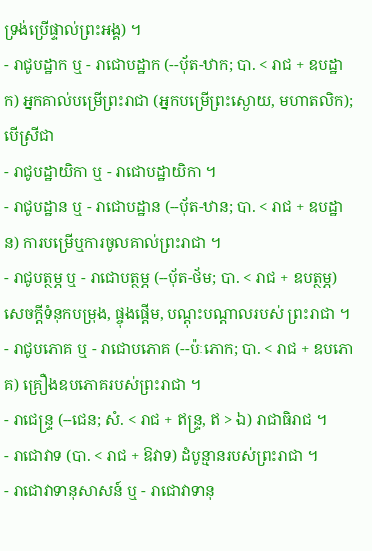ទ្រង់ប្រើផ្ទាល់ព្រះអង្គ) ។
- រាជូបដ្ឋាក ឬ - រាជោបដ្ឋាក (--បុ័ត-ឋាក; បា. < រាជ + ឧបដ្ឋាក) អ្នកគាល់បម្រើព្រះរាជា (អ្នកបម្រើព្រះស្ងោយ, មហាតលិក); បើស្រីជា
- រាជូបដ្ឋាយិកា ឬ - រាជោបដ្ឋាយិកា ។
- រាជូបដ្ឋាន ឬ - រាជោបដ្ឋាន (--បុ័ត-ឋាន; បា. < រាជ + ឧបដ្ឋាន) ការបម្រើឬការចូលគាល់ព្រះរាជា ។
- រាជូបត្ថម្ភ ឬ - រាជោបត្ថម្ភ (--បុ័ត-ថ័ម; បា. < រាជ + ឧបត្ថម្ភ) សេចក្ដីទំនុកបម្រុង, ផ្ចុងផ្តើម, បណ្ដុះបណ្ដាលរបស់ ព្រះរាជា ។
- រាជូបភោគ ឬ - រាជោបភោគ (--ប៉ៈភោក; បា. < រាជ + ឧបភោគ) គ្រឿងឧបភោគរបស់ព្រះរាជា ។
- រាជេន្ទ្រ (--ជេន; សំ. < រាជ + ឥន្ទ្រ, ឥ > ឯ) រាជាធិរាជ ។
- រាជោវាទ (បា. < រាជ + ឱវាទ) ដំបូន្មានរបស់ព្រះរាជា ។
- រាជោវាទានុសាសន៍ ឬ - រាជោវាទានុ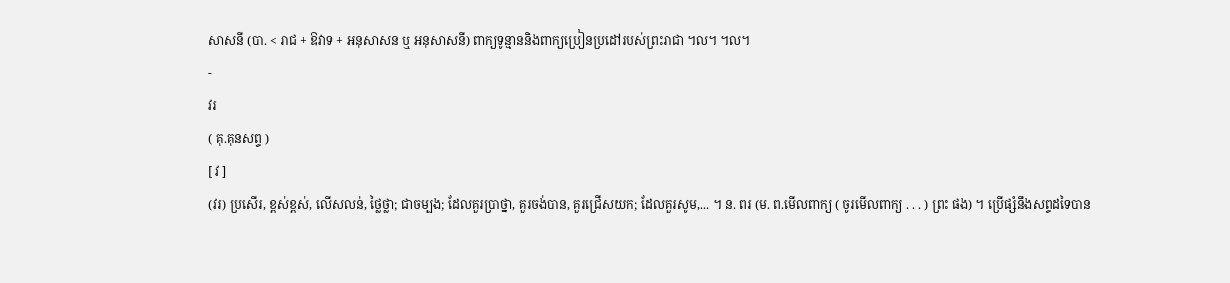សាសនី (បា. < រាជ + ឱវាទ + អនុសាសន ឬ អនុសាសនី) ពាក្យទូន្មាននិងពាក្យប្រៀនប្រដៅរបស់ព្រះរាជា ។ល។ ។ល។
-
វរ
( គុ.គុនសព្ទ )
[ វ ]
(វរ) ប្រសើរ, ខ្ពស់ខ្ពស់, លើសលន់, ថ្លៃថ្លា; ជាចម្បង; ដែលគួរប្រាថ្នា, គួរចង់បាន, គួរជ្រើសយក; ដែលគួរសូម,... ។ ន. ពរ (ម. ព.មើលពាក្យ ( ចូរមើលពាក្យ . . . ) ព្រះ ផង) ។ ប្រើផ្សំនឹងសព្ទដទៃបាន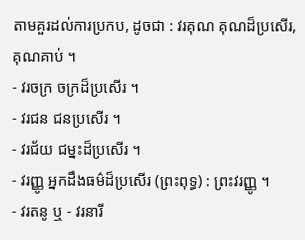តាមគួរដល់ការប្រកប, ដូចជា : វរគុណ គុណដ៏ប្រសើរ, គុណគាប់ ។
- វរចក្រ ចក្រដ៏ប្រសើរ ។
- វរជន ជនប្រសើរ ។
- វរជ័យ ជម្នះដ៏ប្រសើរ ។
- វរញ្ញូ អ្នកដឹងធម៌ដ៏ប្រសើរ (ព្រះពុទ្ធ) : ព្រះវរញ្ញូ ។
- វរតនូ ឬ - វរនារី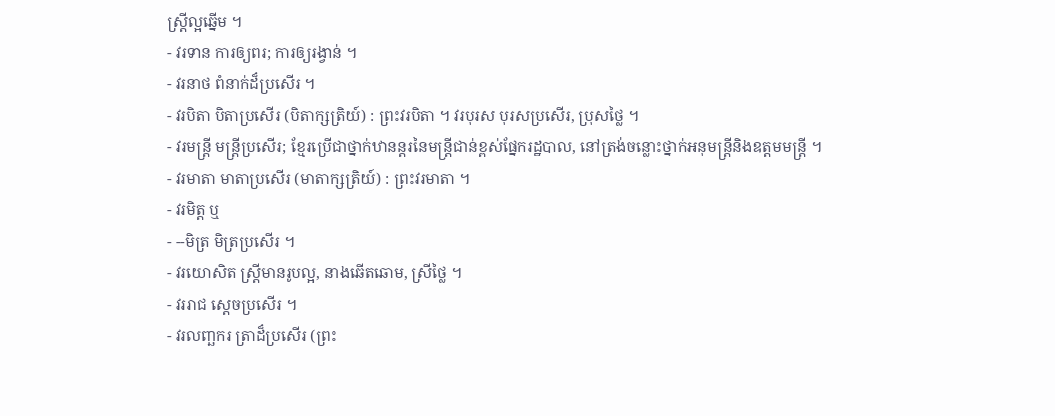ស្រ្តីល្អឆ្នើម ។
- វរទាន ការឲ្យពរ; ការឲ្យរង្វាន់ ។
- វរនាថ ពំនាក់ដ៏ប្រសើរ ។
- វរបិតា បិតាប្រសើរ (បិតាក្សត្រិយ៍) : ព្រះវរបិតា ។ វរបុរស បុរសប្រសើរ, ប្រុសថ្លៃ ។
- វរមន្រ្តី មន្រ្តីប្រសើរ; ខ្មែរប្រើជាថ្នាក់ឋានន្តរនៃមន្រ្តីជាន់ខ្ពស់ផ្នែករដ្ឋបាល, នៅត្រង់ចន្លោះថ្នាក់អនុមន្រ្តីនិងឧត្តមមន្រ្តី ។
- វរមាតា មាតាប្រសើរ (មាតាក្សត្រិយ៍) : ព្រះវរមាតា ។
- វរមិត្ត ឬ
- --មិត្រ មិត្រប្រសើរ ។
- វរយោសិត ស្រ្តីមានរូបល្អ, នាងឆើតឆោម, ស្រីថ្លៃ ។
- វររាជ ស្តេចប្រសើរ ។
- វរលញ្ឆករ ត្រាដ៏ប្រសើរ (ព្រះ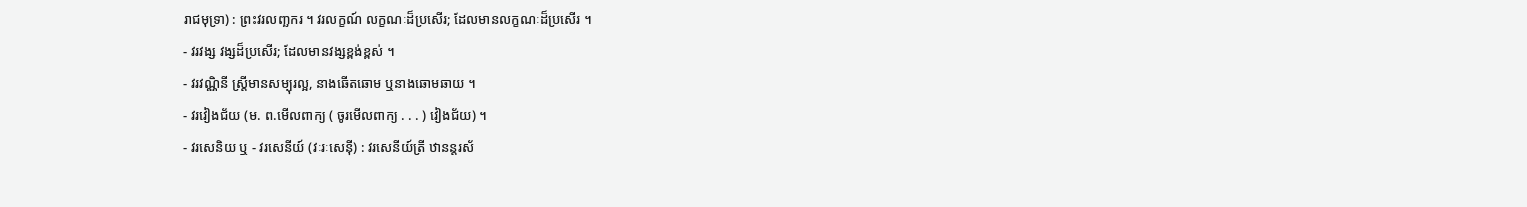រាជមុទ្រា) : ព្រះវរលញ្ឆករ ។ វរលក្ខណ៍ លក្ខណៈដ៏ប្រសើរ; ដែលមានលក្ខណៈដ៏ប្រសើរ ។
- វរវង្ស វង្សដ៏ប្រសើរ; ដែលមានវង្សខ្ពង់ខ្ពស់ ។
- វរវណ្ណិនី ស្រ្តីមានសម្បុរល្អ, នាងឆើតឆោម ឬនាងឆោមឆាយ ។
- វរវៀងជ័យ (ម. ព.មើលពាក្យ ( ចូរមើលពាក្យ . . . ) វៀងជ័យ) ។
- វរសេនិយ ឬ - វរសេនីយ៍ (វៈរៈសេន៉ី) : វរសេនីយ៍ត្រី ឋានន្តរស័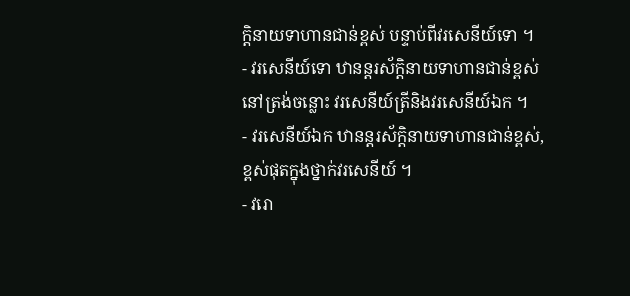ក្តិនាយទាហានជាន់ខ្ពស់ បន្ទាប់ពីវរសេនីយ៍ទោ ។
- វរសេនីយ៍ទោ ឋានន្តរស័ក្តិនាយទាហានជាន់ខ្ពស់នៅត្រង់ចន្លោះ វរសេនីយ៍ត្រីនិងវរសេនីយ៍ឯក ។
- វរសេនីយ៍ឯក ឋានន្តរស័ក្តិនាយទាហានជាន់ខ្ពស់, ខ្ពស់ផុតក្នុងថ្នាក់វរសេនីយ៍ ។
- វរោ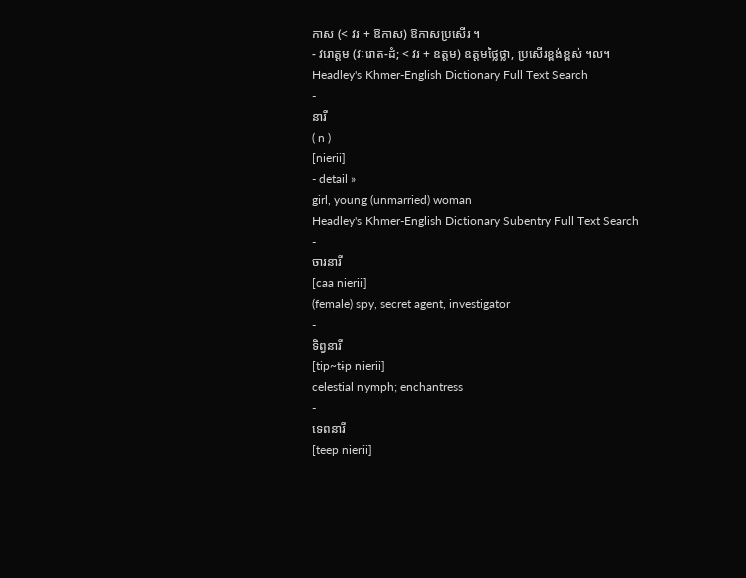កាស (< វរ + ឱកាស) ឱកាសប្រសើរ ។
- វរោត្តម (វៈរោត-ដំ; < វរ + ឧត្តម) ឧត្តមថ្លៃថ្លា, ប្រសើរខ្ពង់ខ្ពស់ ។ល។
Headley's Khmer-English Dictionary Full Text Search
-
នារី
( n )
[nierii]
- detail »
girl, young (unmarried) woman
Headley's Khmer-English Dictionary Subentry Full Text Search
-
ចារនារី
[caa nierii]
(female) spy, secret agent, investigator
-
ទិព្វនារី
[tip~tɨp nierii]
celestial nymph; enchantress
-
ទេពនារី
[teep nierii]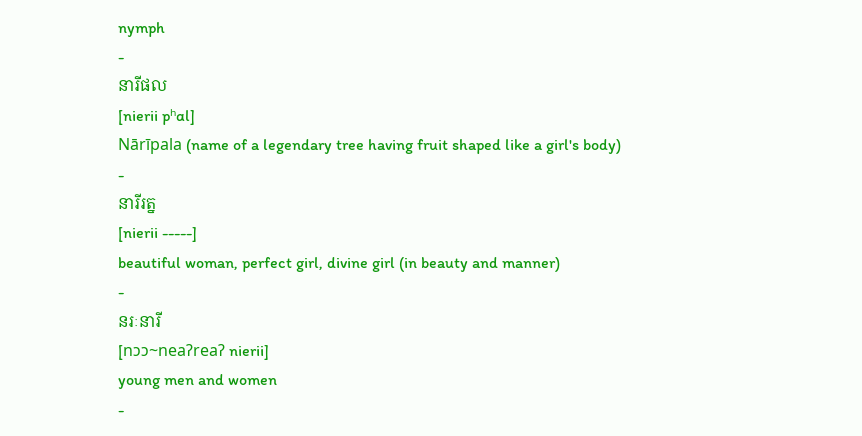nymph
-
នារីផល
[nierii pʰɑl]
Nārīpala (name of a legendary tree having fruit shaped like a girl's body)
-
នារីរត្ន
[nierii -----]
beautiful woman, perfect girl, divine girl (in beauty and manner)
-
នរៈនារី
[nɔɔ~neaʔreaʔ nierii]
young men and women
-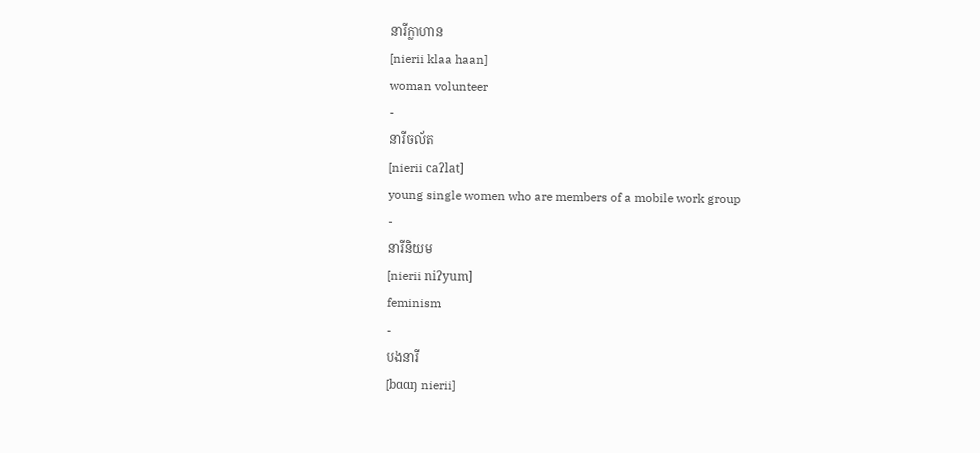នារីក្លាហាន
[nierii klaa haan]
woman volunteer
-
នារីចល័ត
[nierii caʔlat]
young single women who are members of a mobile work group
-
នារីនិយម
[nierii niʔyum]
feminism
-
បងនារី
[bɑɑŋ nierii]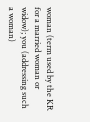woman (term used by the KR for a married woman or widow); you (addressing such a woman)